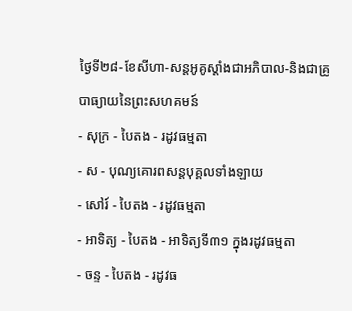ថ្ងៃទី២៨-ខែសីហា-សន្តអូគូស្តាំងជាអភិបាល-និងជាគ្រូបាធ្យាយនៃព្រះសហគមន៍
- សុក្រ - បៃតង - រដូវធម្មតា
- ស - បុណ្យគោរពសន្ដបុគ្គលទាំងឡាយ
- សៅរ៍ - បៃតង - រដូវធម្មតា
- អាទិត្យ - បៃតង - អាទិត្យទី៣១ ក្នុងរដូវធម្មតា
- ចន្ទ - បៃតង - រដូវធ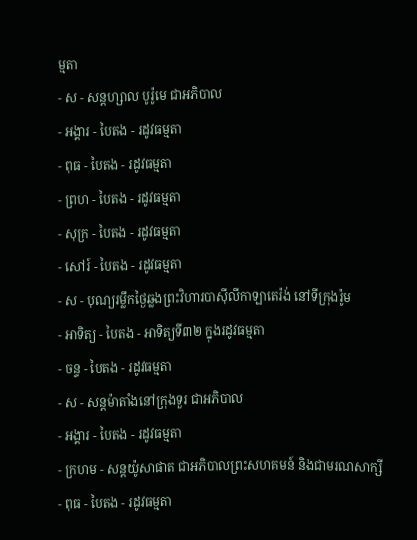ម្មតា
- ស - សន្ដហ្សាល បូរ៉ូមេ ជាអភិបាល
- អង្គារ - បៃតង - រដូវធម្មតា
- ពុធ - បៃតង - រដូវធម្មតា
- ព្រហ - បៃតង - រដូវធម្មតា
- សុក្រ - បៃតង - រដូវធម្មតា
- សៅរ៍ - បៃតង - រដូវធម្មតា
- ស - បុណ្យរម្លឹកថ្ងៃឆ្លងព្រះវិហារបាស៊ីលីកាឡាតេរ៉ង់ នៅទីក្រុងរ៉ូម
- អាទិត្យ - បៃតង - អាទិត្យទី៣២ ក្នុងរដូវធម្មតា
- ចន្ទ - បៃតង - រដូវធម្មតា
- ស - សន្ដម៉ាតាំងនៅក្រុងទួរ ជាអភិបាល
- អង្គារ - បៃតង - រដូវធម្មតា
- ក្រហម - សន្ដយ៉ូសាផាត ជាអភិបាលព្រះសហគមន៍ និងជាមរណសាក្សី
- ពុធ - បៃតង - រដូវធម្មតា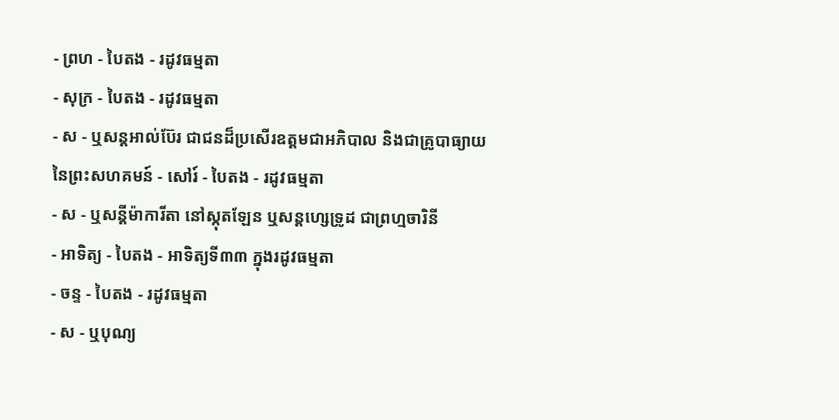- ព្រហ - បៃតង - រដូវធម្មតា
- សុក្រ - បៃតង - រដូវធម្មតា
- ស - ឬសន្ដអាល់ប៊ែរ ជាជនដ៏ប្រសើរឧត្ដមជាអភិបាល និងជាគ្រូបាធ្យាយនៃព្រះសហគមន៍ - សៅរ៍ - បៃតង - រដូវធម្មតា
- ស - ឬសន្ដីម៉ាការីតា នៅស្កុតឡែន ឬសន្ដហ្សេទ្រូដ ជាព្រហ្មចារិនី
- អាទិត្យ - បៃតង - អាទិត្យទី៣៣ ក្នុងរដូវធម្មតា
- ចន្ទ - បៃតង - រដូវធម្មតា
- ស - ឬបុណ្យ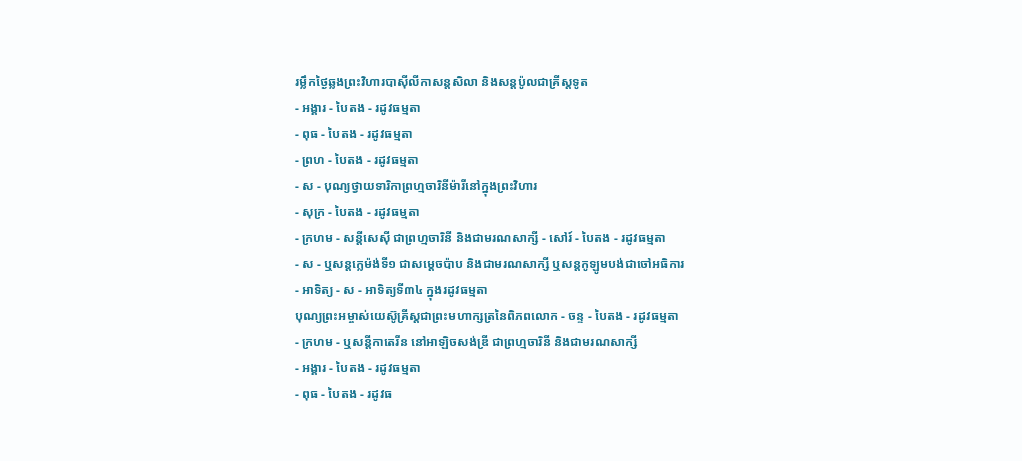រម្លឹកថ្ងៃឆ្លងព្រះវិហារបាស៊ីលីកាសន្ដសិលា និងសន្ដប៉ូលជាគ្រីស្ដទូត
- អង្គារ - បៃតង - រដូវធម្មតា
- ពុធ - បៃតង - រដូវធម្មតា
- ព្រហ - បៃតង - រដូវធម្មតា
- ស - បុណ្យថ្វាយទារិកាព្រហ្មចារិនីម៉ារីនៅក្នុងព្រះវិហារ
- សុក្រ - បៃតង - រដូវធម្មតា
- ក្រហម - សន្ដីសេស៊ី ជាព្រហ្មចារិនី និងជាមរណសាក្សី - សៅរ៍ - បៃតង - រដូវធម្មតា
- ស - ឬសន្ដក្លេម៉ង់ទី១ ជាសម្ដេចប៉ាប និងជាមរណសាក្សី ឬសន្ដកូឡូមបង់ជាចៅអធិការ
- អាទិត្យ - ស - អាទិត្យទី៣៤ ក្នុងរដូវធម្មតា
បុណ្យព្រះអម្ចាស់យេស៊ូគ្រីស្ដជាព្រះមហាក្សត្រនៃពិភពលោក - ចន្ទ - បៃតង - រដូវធម្មតា
- ក្រហម - ឬសន្ដីកាតេរីន នៅអាឡិចសង់ឌ្រី ជាព្រហ្មចារិនី និងជាមរណសាក្សី
- អង្គារ - បៃតង - រដូវធម្មតា
- ពុធ - បៃតង - រដូវធ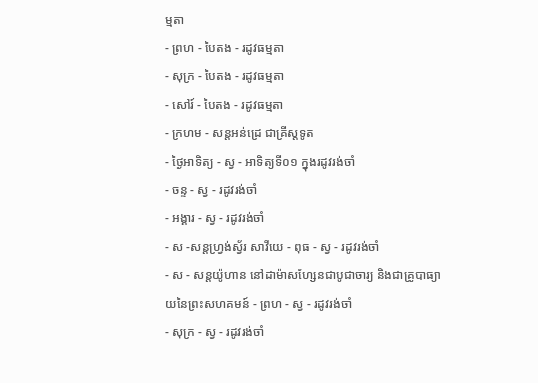ម្មតា
- ព្រហ - បៃតង - រដូវធម្មតា
- សុក្រ - បៃតង - រដូវធម្មតា
- សៅរ៍ - បៃតង - រដូវធម្មតា
- ក្រហម - សន្ដអន់ដ្រេ ជាគ្រីស្ដទូត
- ថ្ងៃអាទិត្យ - ស្វ - អាទិត្យទី០១ ក្នុងរដូវរង់ចាំ
- ចន្ទ - ស្វ - រដូវរង់ចាំ
- អង្គារ - ស្វ - រដូវរង់ចាំ
- ស -សន្ដហ្វ្រង់ស្វ័រ សាវីយេ - ពុធ - ស្វ - រដូវរង់ចាំ
- ស - សន្ដយ៉ូហាន នៅដាម៉ាសហ្សែនជាបូជាចារ្យ និងជាគ្រូបាធ្យាយនៃព្រះសហគមន៍ - ព្រហ - ស្វ - រដូវរង់ចាំ
- សុក្រ - ស្វ - រដូវរង់ចាំ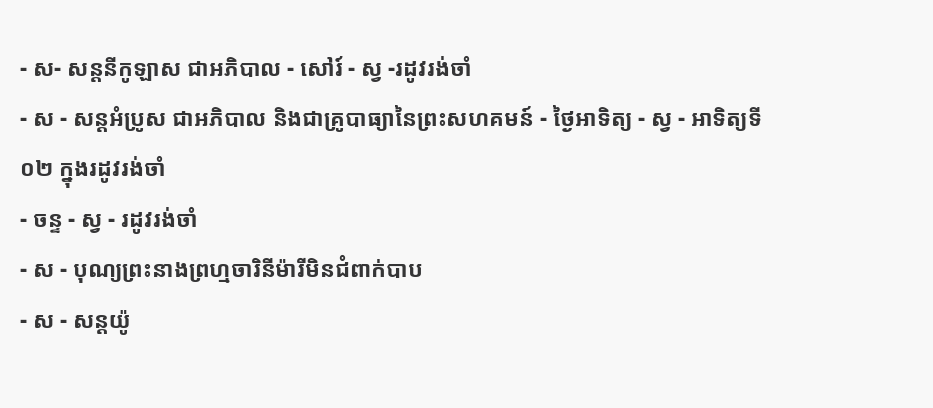- ស- សន្ដនីកូឡាស ជាអភិបាល - សៅរ៍ - ស្វ -រដូវរង់ចាំ
- ស - សន្ដអំប្រូស ជាអភិបាល និងជាគ្រូបាធ្យានៃព្រះសហគមន៍ - ថ្ងៃអាទិត្យ - ស្វ - អាទិត្យទី០២ ក្នុងរដូវរង់ចាំ
- ចន្ទ - ស្វ - រដូវរង់ចាំ
- ស - បុណ្យព្រះនាងព្រហ្មចារិនីម៉ារីមិនជំពាក់បាប
- ស - សន្ដយ៉ូ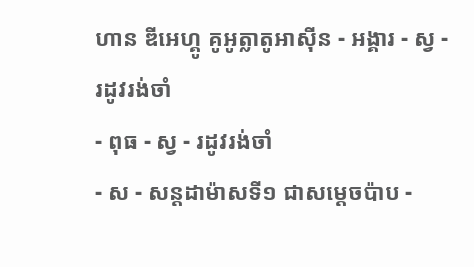ហាន ឌីអេហ្គូ គូអូត្លាតូអាស៊ីន - អង្គារ - ស្វ - រដូវរង់ចាំ
- ពុធ - ស្វ - រដូវរង់ចាំ
- ស - សន្ដដាម៉ាសទី១ ជាសម្ដេចប៉ាប -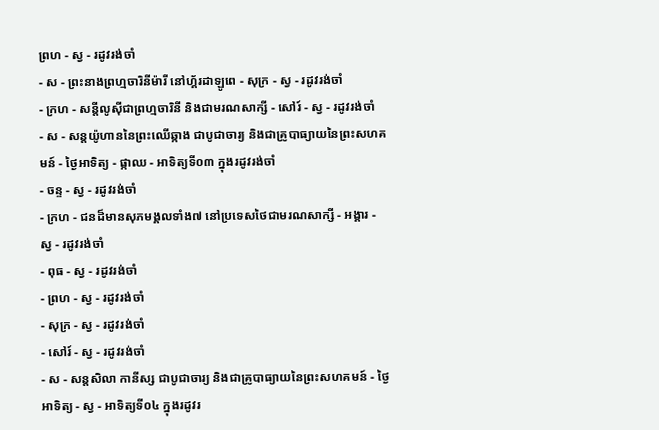ព្រហ - ស្វ - រដូវរង់ចាំ
- ស - ព្រះនាងព្រហ្មចារិនីម៉ារី នៅហ្គ័រដាឡូពេ - សុក្រ - ស្វ - រដូវរង់ចាំ
- ក្រហ - សន្ដីលូស៊ីជាព្រហ្មចារិនី និងជាមរណសាក្សី - សៅរ៍ - ស្វ - រដូវរង់ចាំ
- ស - សន្ដយ៉ូហាននៃព្រះឈើឆ្កាង ជាបូជាចារ្យ និងជាគ្រូបាធ្យាយនៃព្រះសហគមន៍ - ថ្ងៃអាទិត្យ - ផ្កាឈ - អាទិត្យទី០៣ ក្នុងរដូវរង់ចាំ
- ចន្ទ - ស្វ - រដូវរង់ចាំ
- ក្រហ - ជនដ៏មានសុភមង្គលទាំង៧ នៅប្រទេសថៃជាមរណសាក្សី - អង្គារ - ស្វ - រដូវរង់ចាំ
- ពុធ - ស្វ - រដូវរង់ចាំ
- ព្រហ - ស្វ - រដូវរង់ចាំ
- សុក្រ - ស្វ - រដូវរង់ចាំ
- សៅរ៍ - ស្វ - រដូវរង់ចាំ
- ស - សន្ដសិលា កានីស្ស ជាបូជាចារ្យ និងជាគ្រូបាធ្យាយនៃព្រះសហគមន៍ - ថ្ងៃអាទិត្យ - ស្វ - អាទិត្យទី០៤ ក្នុងរដូវរ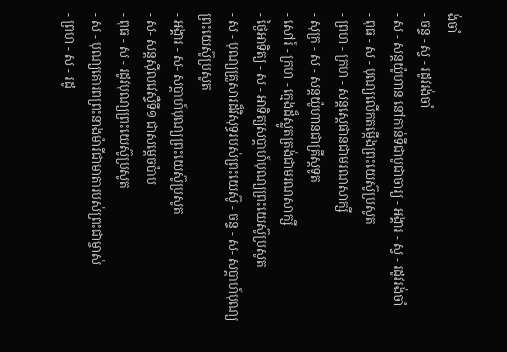ង់ចាំ
- ចន្ទ - ស្វ - រដូវរង់ចាំ
- ស - សន្ដយ៉ូហាន នៅកាន់ទីជាបូជាចារ្យ - អង្គារ - ស្វ - រដូវរង់ចាំ
- ពុធ - ស - បុណ្យលើកតម្កើងព្រះយេស៊ូប្រសូត
- ព្រហ - ក្រហ - សន្តស្តេផានជាមរណសាក្សី
- សុក្រ - ស - សន្តយ៉ូហានជាគ្រីស្តទូត
- សៅរ៍ - ក្រហ - ក្មេងដ៏ស្លូតត្រង់ជាមរណសាក្សី
- ថ្ងៃអាទិត្យ - ស - អាទិត្យសប្ដាហ៍បុណ្យព្រះយេស៊ូប្រសូត
- ស - បុណ្យគ្រួសារដ៏វិសុទ្ធរបស់ព្រះយេស៊ូ - ចន្ទ - ស- សប្ដាហ៍បុណ្យព្រះយេស៊ូប្រសូត
- អង្គារ - ស- សប្ដាហ៍បុណ្យព្រះយេស៊ូប្រសូត
- ស- សន្ដស៊ីលវេស្ទឺទី១ ជាសម្ដេចប៉ាប
- ពុធ - ស - រដូវបុណ្យព្រះយេស៊ូប្រសូត
- ស - បុណ្យគោរពព្រះនាងម៉ារីជាមាតារបស់ព្រះជាម្ចាស់
- ព្រហ - ស - រដូ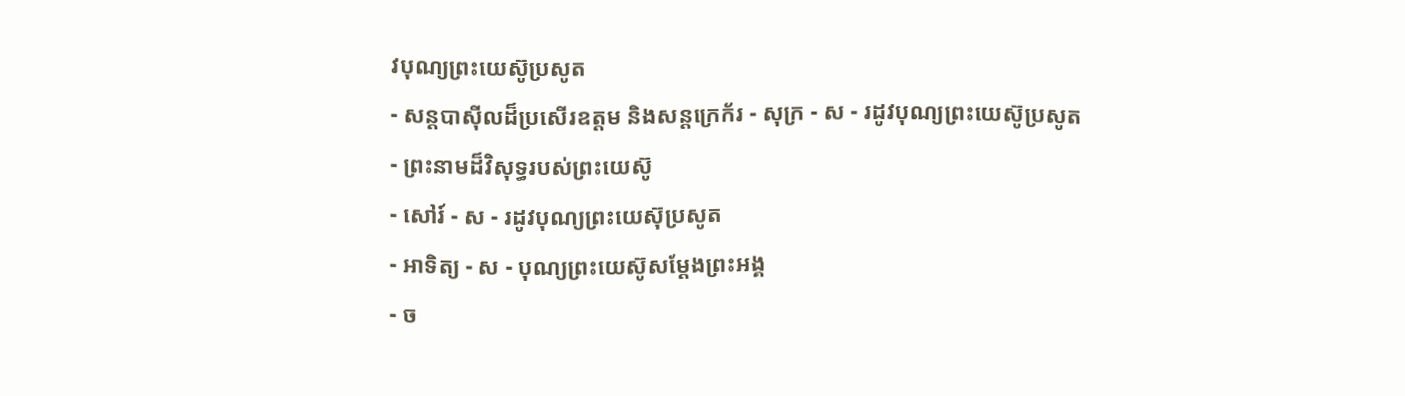វបុណ្យព្រះយេស៊ូប្រសូត
- សន្ដបាស៊ីលដ៏ប្រសើរឧត្ដម និងសន្ដក្រេក័រ - សុក្រ - ស - រដូវបុណ្យព្រះយេស៊ូប្រសូត
- ព្រះនាមដ៏វិសុទ្ធរបស់ព្រះយេស៊ូ
- សៅរ៍ - ស - រដូវបុណ្យព្រះយេស៊ុប្រសូត
- អាទិត្យ - ស - បុណ្យព្រះយេស៊ូសម្ដែងព្រះអង្គ
- ច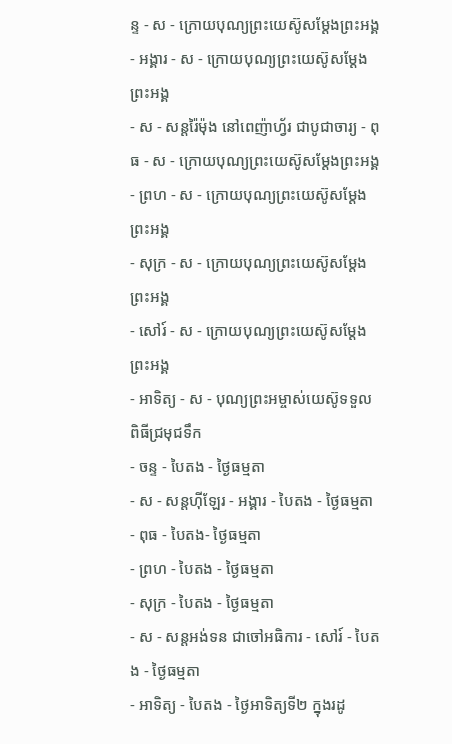ន្ទ - ស - ក្រោយបុណ្យព្រះយេស៊ូសម្ដែងព្រះអង្គ
- អង្គារ - ស - ក្រោយបុណ្យព្រះយេស៊ូសម្ដែងព្រះអង្គ
- ស - សន្ដរ៉ៃម៉ុង នៅពេញ៉ាហ្វ័រ ជាបូជាចារ្យ - ពុធ - ស - ក្រោយបុណ្យព្រះយេស៊ូសម្ដែងព្រះអង្គ
- ព្រហ - ស - ក្រោយបុណ្យព្រះយេស៊ូសម្ដែងព្រះអង្គ
- សុក្រ - ស - ក្រោយបុណ្យព្រះយេស៊ូសម្ដែងព្រះអង្គ
- សៅរ៍ - ស - ក្រោយបុណ្យព្រះយេស៊ូសម្ដែងព្រះអង្គ
- អាទិត្យ - ស - បុណ្យព្រះអម្ចាស់យេស៊ូទទួលពិធីជ្រមុជទឹក
- ចន្ទ - បៃតង - ថ្ងៃធម្មតា
- ស - សន្ដហ៊ីឡែរ - អង្គារ - បៃតង - ថ្ងៃធម្មតា
- ពុធ - បៃតង- ថ្ងៃធម្មតា
- ព្រហ - បៃតង - ថ្ងៃធម្មតា
- សុក្រ - បៃតង - ថ្ងៃធម្មតា
- ស - សន្ដអង់ទន ជាចៅអធិការ - សៅរ៍ - បៃតង - ថ្ងៃធម្មតា
- អាទិត្យ - បៃតង - ថ្ងៃអាទិត្យទី២ ក្នុងរដូ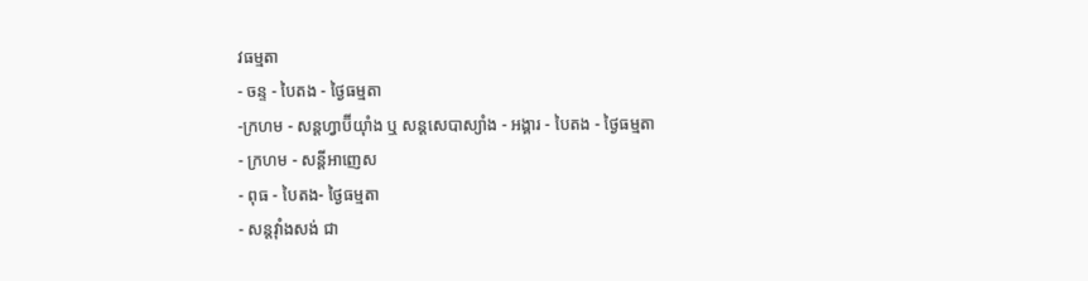វធម្មតា
- ចន្ទ - បៃតង - ថ្ងៃធម្មតា
-ក្រហម - សន្ដហ្វាប៊ីយ៉ាំង ឬ សន្ដសេបាស្យាំង - អង្គារ - បៃតង - ថ្ងៃធម្មតា
- ក្រហម - សន្ដីអាញេស
- ពុធ - បៃតង- ថ្ងៃធម្មតា
- សន្ដវ៉ាំងសង់ ជា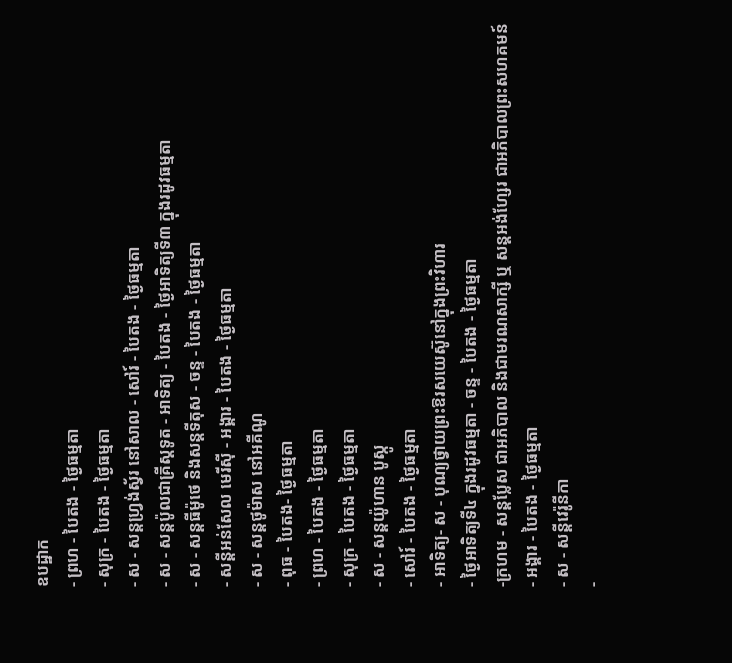ឧបដ្ឋាក
- ព្រហ - បៃតង - ថ្ងៃធម្មតា
- សុក្រ - បៃតង - ថ្ងៃធម្មតា
- ស - សន្ដហ្វ្រង់ស្វ័រ នៅសាល - សៅរ៍ - បៃតង - ថ្ងៃធម្មតា
- ស - សន្ដប៉ូលជាគ្រីស្ដទូត - អាទិត្យ - បៃតង - ថ្ងៃអាទិត្យទី៣ ក្នុងរដូវធម្មតា
- ស - សន្ដធីម៉ូថេ និងសន្ដទីតុស - ចន្ទ - បៃតង - ថ្ងៃធម្មតា
- សន្ដីអន់សែល មេរីស៊ី - អង្គារ - បៃតង - ថ្ងៃធម្មតា
- ស - សន្ដថូម៉ាស នៅអគីណូ
- ពុធ - បៃតង- ថ្ងៃធម្មតា
- ព្រហ - បៃតង - ថ្ងៃធម្មតា
- សុក្រ - បៃតង - ថ្ងៃធម្មតា
- ស - សន្ដយ៉ូហាន បូស្កូ
- សៅរ៍ - បៃតង - ថ្ងៃធម្មតា
- អាទិត្យ- ស - បុណ្យថ្វាយព្រះឱរសយេស៊ូនៅក្នុងព្រះវិហារ
- ថ្ងៃអាទិត្យទី៤ ក្នុងរដូវធម្មតា - ចន្ទ - បៃតង - ថ្ងៃធម្មតា
-ក្រហម - សន្ដប្លែស ជាអភិបាល និងជាមរណសាក្សី ឬ សន្ដអង់ហ្សែរ ជាអភិបាលព្រះសហគមន៍
- អង្គារ - បៃតង - ថ្ងៃធម្មតា
- ស - សន្ដីវេរ៉ូនីកា
-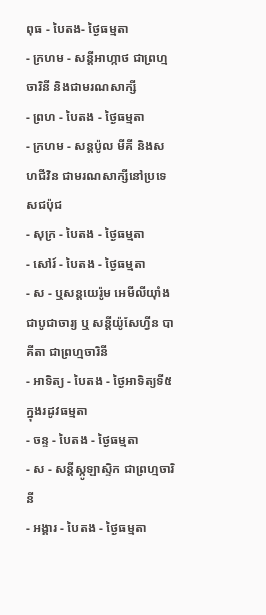ពុធ - បៃតង- ថ្ងៃធម្មតា
- ក្រហម - សន្ដីអាហ្កាថ ជាព្រហ្មចារិនី និងជាមរណសាក្សី
- ព្រហ - បៃតង - ថ្ងៃធម្មតា
- ក្រហម - សន្ដប៉ូល មីគី និងសហជីវិន ជាមរណសាក្សីនៅប្រទេសជប៉ុជ
- សុក្រ - បៃតង - ថ្ងៃធម្មតា
- សៅរ៍ - បៃតង - ថ្ងៃធម្មតា
- ស - ឬសន្ដយេរ៉ូម អេមីលីយ៉ាំងជាបូជាចារ្យ ឬ សន្ដីយ៉ូសែហ្វីន បាគីតា ជាព្រហ្មចារិនី
- អាទិត្យ - បៃតង - ថ្ងៃអាទិត្យទី៥ ក្នុងរដូវធម្មតា
- ចន្ទ - បៃតង - ថ្ងៃធម្មតា
- ស - សន្ដីស្កូឡាស្ទិក ជាព្រហ្មចារិនី
- អង្គារ - បៃតង - ថ្ងៃធម្មតា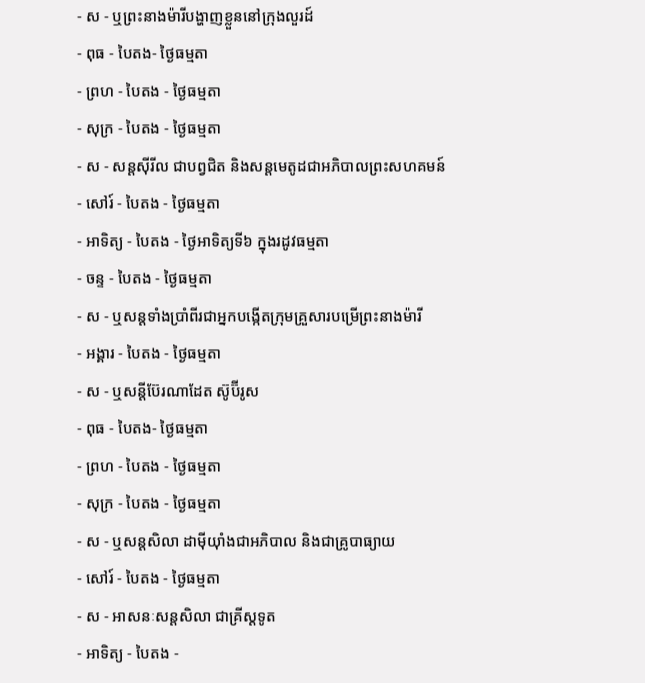- ស - ឬព្រះនាងម៉ារីបង្ហាញខ្លួននៅក្រុងលួរដ៍
- ពុធ - បៃតង- ថ្ងៃធម្មតា
- ព្រហ - បៃតង - ថ្ងៃធម្មតា
- សុក្រ - បៃតង - ថ្ងៃធម្មតា
- ស - សន្ដស៊ីរីល ជាបព្វជិត និងសន្ដមេតូដជាអភិបាលព្រះសហគមន៍
- សៅរ៍ - បៃតង - ថ្ងៃធម្មតា
- អាទិត្យ - បៃតង - ថ្ងៃអាទិត្យទី៦ ក្នុងរដូវធម្មតា
- ចន្ទ - បៃតង - ថ្ងៃធម្មតា
- ស - ឬសន្ដទាំងប្រាំពីរជាអ្នកបង្កើតក្រុមគ្រួសារបម្រើព្រះនាងម៉ារី
- អង្គារ - បៃតង - ថ្ងៃធម្មតា
- ស - ឬសន្ដីប៊ែរណាដែត ស៊ូប៊ីរូស
- ពុធ - បៃតង- ថ្ងៃធម្មតា
- ព្រហ - បៃតង - ថ្ងៃធម្មតា
- សុក្រ - បៃតង - ថ្ងៃធម្មតា
- ស - ឬសន្ដសិលា ដាម៉ីយ៉ាំងជាអភិបាល និងជាគ្រូបាធ្យាយ
- សៅរ៍ - បៃតង - ថ្ងៃធម្មតា
- ស - អាសនៈសន្ដសិលា ជាគ្រីស្ដទូត
- អាទិត្យ - បៃតង -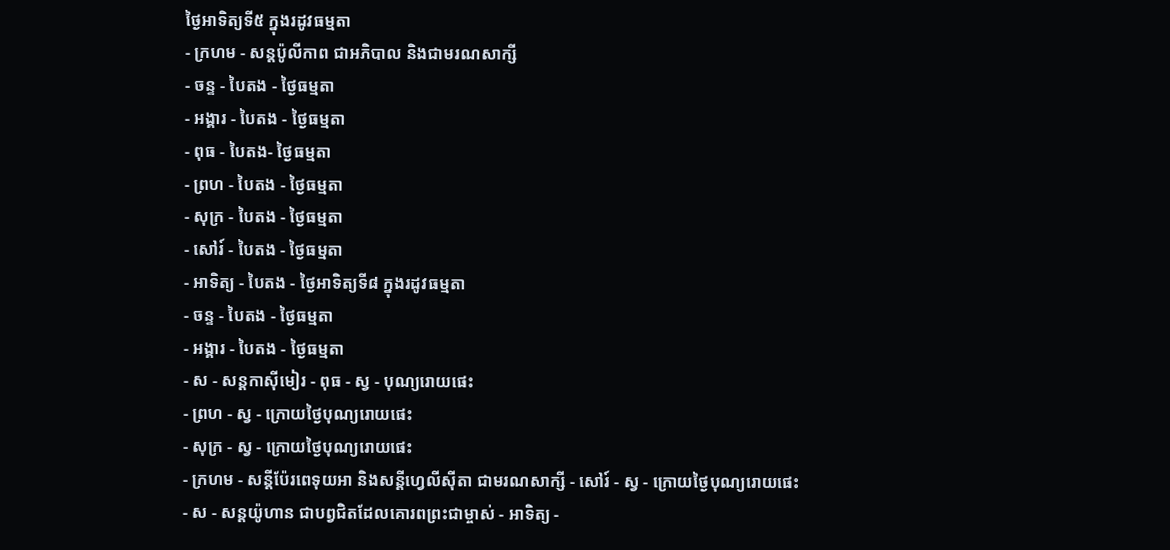ថ្ងៃអាទិត្យទី៥ ក្នុងរដូវធម្មតា
- ក្រហម - សន្ដប៉ូលីកាព ជាអភិបាល និងជាមរណសាក្សី
- ចន្ទ - បៃតង - ថ្ងៃធម្មតា
- អង្គារ - បៃតង - ថ្ងៃធម្មតា
- ពុធ - បៃតង- ថ្ងៃធម្មតា
- ព្រហ - បៃតង - ថ្ងៃធម្មតា
- សុក្រ - បៃតង - ថ្ងៃធម្មតា
- សៅរ៍ - បៃតង - ថ្ងៃធម្មតា
- អាទិត្យ - បៃតង - ថ្ងៃអាទិត្យទី៨ ក្នុងរដូវធម្មតា
- ចន្ទ - បៃតង - ថ្ងៃធម្មតា
- អង្គារ - បៃតង - ថ្ងៃធម្មតា
- ស - សន្ដកាស៊ីមៀរ - ពុធ - ស្វ - បុណ្យរោយផេះ
- ព្រហ - ស្វ - ក្រោយថ្ងៃបុណ្យរោយផេះ
- សុក្រ - ស្វ - ក្រោយថ្ងៃបុណ្យរោយផេះ
- ក្រហម - សន្ដីប៉ែរពេទុយអា និងសន្ដីហ្វេលីស៊ីតា ជាមរណសាក្សី - សៅរ៍ - ស្វ - ក្រោយថ្ងៃបុណ្យរោយផេះ
- ស - សន្ដយ៉ូហាន ជាបព្វជិតដែលគោរពព្រះជាម្ចាស់ - អាទិត្យ -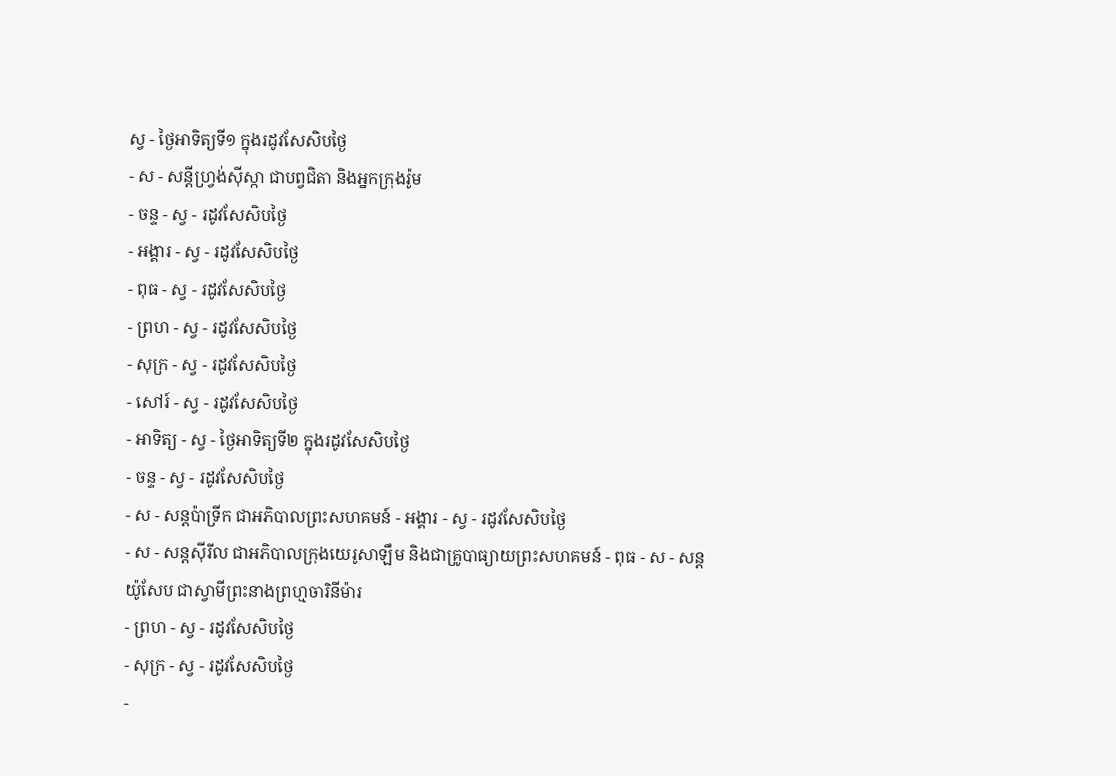ស្វ - ថ្ងៃអាទិត្យទី១ ក្នុងរដូវសែសិបថ្ងៃ
- ស - សន្ដីហ្វ្រង់ស៊ីស្កា ជាបព្វជិតា និងអ្នកក្រុងរ៉ូម
- ចន្ទ - ស្វ - រដូវសែសិបថ្ងៃ
- អង្គារ - ស្វ - រដូវសែសិបថ្ងៃ
- ពុធ - ស្វ - រដូវសែសិបថ្ងៃ
- ព្រហ - ស្វ - រដូវសែសិបថ្ងៃ
- សុក្រ - ស្វ - រដូវសែសិបថ្ងៃ
- សៅរ៍ - ស្វ - រដូវសែសិបថ្ងៃ
- អាទិត្យ - ស្វ - ថ្ងៃអាទិត្យទី២ ក្នុងរដូវសែសិបថ្ងៃ
- ចន្ទ - ស្វ - រដូវសែសិបថ្ងៃ
- ស - សន្ដប៉ាទ្រីក ជាអភិបាលព្រះសហគមន៍ - អង្គារ - ស្វ - រដូវសែសិបថ្ងៃ
- ស - សន្ដស៊ីរីល ជាអភិបាលក្រុងយេរូសាឡឹម និងជាគ្រូបាធ្យាយព្រះសហគមន៍ - ពុធ - ស - សន្ដយ៉ូសែប ជាស្វាមីព្រះនាងព្រហ្មចារិនីម៉ារ
- ព្រហ - ស្វ - រដូវសែសិបថ្ងៃ
- សុក្រ - ស្វ - រដូវសែសិបថ្ងៃ
-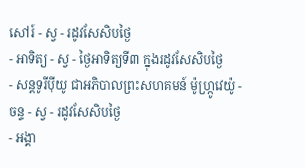សៅរ៍ - ស្វ - រដូវសែសិបថ្ងៃ
- អាទិត្យ - ស្វ - ថ្ងៃអាទិត្យទី៣ ក្នុងរដូវសែសិបថ្ងៃ
- សន្ដទូរីប៉ីយូ ជាអភិបាលព្រះសហគមន៍ ម៉ូហ្ក្រូវេយ៉ូ - ចន្ទ - ស្វ - រដូវសែសិបថ្ងៃ
- អង្គា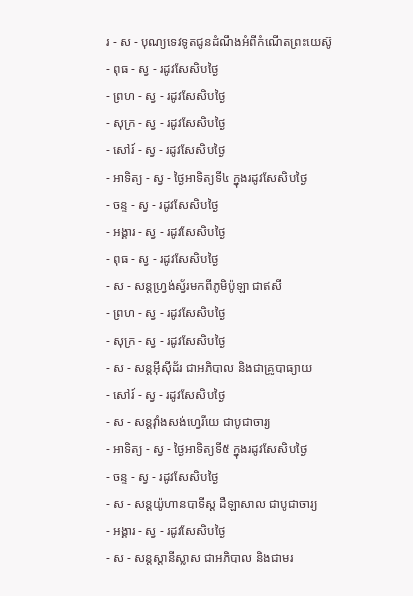រ - ស - បុណ្យទេវទូតជូនដំណឹងអំពីកំណើតព្រះយេស៊ូ
- ពុធ - ស្វ - រដូវសែសិបថ្ងៃ
- ព្រហ - ស្វ - រដូវសែសិបថ្ងៃ
- សុក្រ - ស្វ - រដូវសែសិបថ្ងៃ
- សៅរ៍ - ស្វ - រដូវសែសិបថ្ងៃ
- អាទិត្យ - ស្វ - ថ្ងៃអាទិត្យទី៤ ក្នុងរដូវសែសិបថ្ងៃ
- ចន្ទ - ស្វ - រដូវសែសិបថ្ងៃ
- អង្គារ - ស្វ - រដូវសែសិបថ្ងៃ
- ពុធ - ស្វ - រដូវសែសិបថ្ងៃ
- ស - សន្ដហ្វ្រង់ស្វ័រមកពីភូមិប៉ូឡា ជាឥសី
- ព្រហ - ស្វ - រដូវសែសិបថ្ងៃ
- សុក្រ - ស្វ - រដូវសែសិបថ្ងៃ
- ស - សន្ដអ៊ីស៊ីដ័រ ជាអភិបាល និងជាគ្រូបាធ្យាយ
- សៅរ៍ - ស្វ - រដូវសែសិបថ្ងៃ
- ស - សន្ដវ៉ាំងសង់ហ្វេរីយេ ជាបូជាចារ្យ
- អាទិត្យ - ស្វ - ថ្ងៃអាទិត្យទី៥ ក្នុងរដូវសែសិបថ្ងៃ
- ចន្ទ - ស្វ - រដូវសែសិបថ្ងៃ
- ស - សន្ដយ៉ូហានបាទីស្ដ ដឺឡាសាល ជាបូជាចារ្យ
- អង្គារ - ស្វ - រដូវសែសិបថ្ងៃ
- ស - សន្ដស្ដានីស្លាស ជាអភិបាល និងជាមរ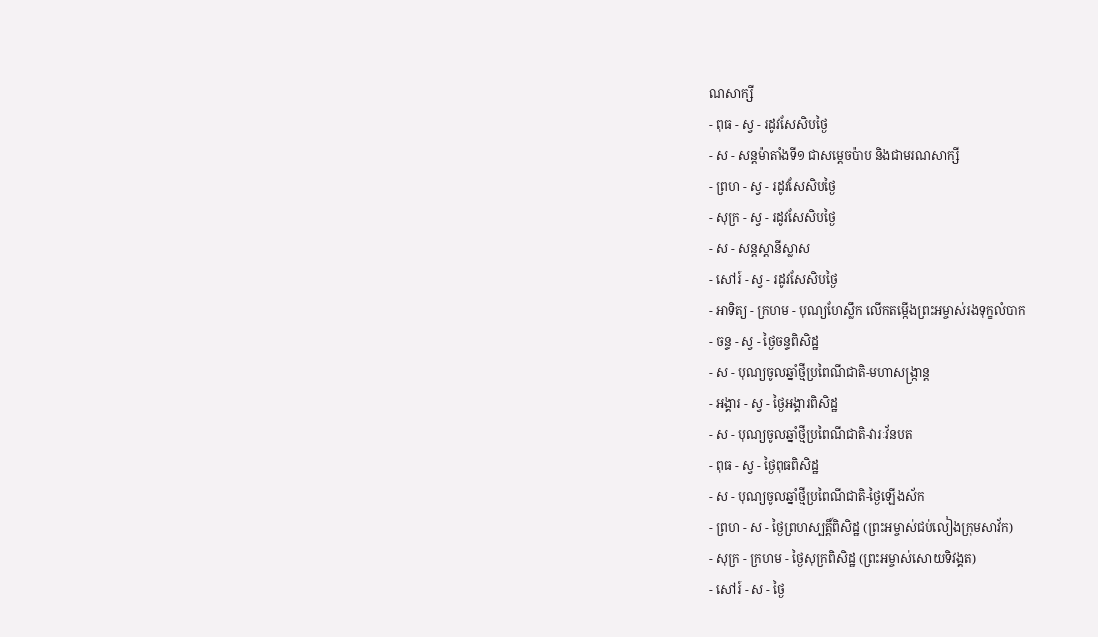ណសាក្សី
- ពុធ - ស្វ - រដូវសែសិបថ្ងៃ
- ស - សន្ដម៉ាតាំងទី១ ជាសម្ដេចប៉ាប និងជាមរណសាក្សី
- ព្រហ - ស្វ - រដូវសែសិបថ្ងៃ
- សុក្រ - ស្វ - រដូវសែសិបថ្ងៃ
- ស - សន្ដស្ដានីស្លាស
- សៅរ៍ - ស្វ - រដូវសែសិបថ្ងៃ
- អាទិត្យ - ក្រហម - បុណ្យហែស្លឹក លើកតម្កើងព្រះអម្ចាស់រងទុក្ខលំបាក
- ចន្ទ - ស្វ - ថ្ងៃចន្ទពិសិដ្ឋ
- ស - បុណ្យចូលឆ្នាំថ្មីប្រពៃណីជាតិ-មហាសង្រ្កាន្ដ
- អង្គារ - ស្វ - ថ្ងៃអង្គារពិសិដ្ឋ
- ស - បុណ្យចូលឆ្នាំថ្មីប្រពៃណីជាតិ-វារៈវ័នបត
- ពុធ - ស្វ - ថ្ងៃពុធពិសិដ្ឋ
- ស - បុណ្យចូលឆ្នាំថ្មីប្រពៃណីជាតិ-ថ្ងៃឡើងស័ក
- ព្រហ - ស - ថ្ងៃព្រហស្បត្ដិ៍ពិសិដ្ឋ (ព្រះអម្ចាស់ជប់លៀងក្រុមសាវ័ក)
- សុក្រ - ក្រហម - ថ្ងៃសុក្រពិសិដ្ឋ (ព្រះអម្ចាស់សោយទិវង្គត)
- សៅរ៍ - ស - ថ្ងៃ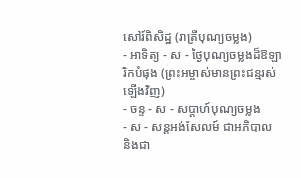សៅរ៍ពិសិដ្ឋ (រាត្រីបុណ្យចម្លង)
- អាទិត្យ - ស - ថ្ងៃបុណ្យចម្លងដ៏ឱឡារិកបំផុង (ព្រះអម្ចាស់មានព្រះជន្មរស់ឡើងវិញ)
- ចន្ទ - ស - សប្ដាហ៍បុណ្យចម្លង
- ស - សន្ដអង់សែលម៍ ជាអភិបាល និងជា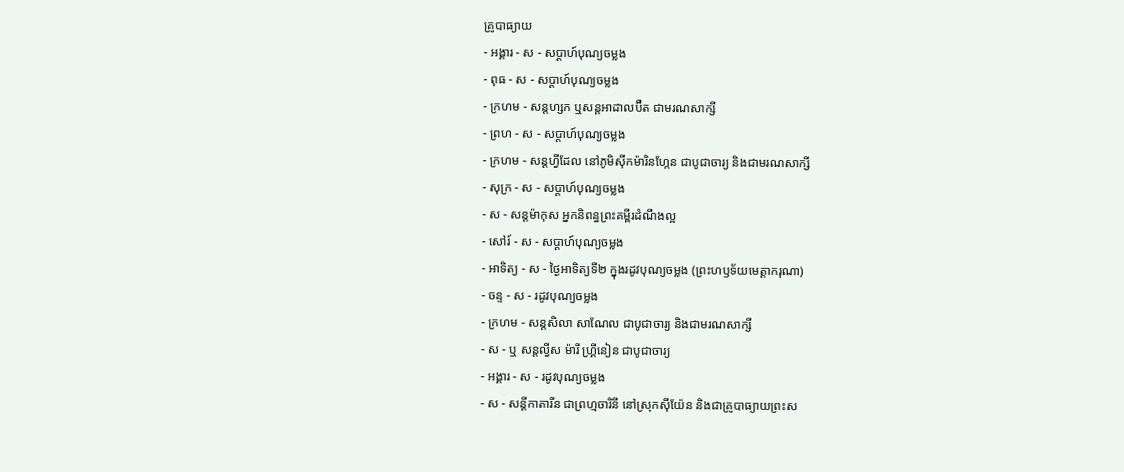គ្រូបាធ្យាយ
- អង្គារ - ស - សប្ដាហ៍បុណ្យចម្លង
- ពុធ - ស - សប្ដាហ៍បុណ្យចម្លង
- ក្រហម - សន្ដហ្សក ឬសន្ដអាដាលប៊ឺត ជាមរណសាក្សី
- ព្រហ - ស - សប្ដាហ៍បុណ្យចម្លង
- ក្រហម - សន្ដហ្វីដែល នៅភូមិស៊ីកម៉ារិនហ្កែន ជាបូជាចារ្យ និងជាមរណសាក្សី
- សុក្រ - ស - សប្ដាហ៍បុណ្យចម្លង
- ស - សន្ដម៉ាកុស អ្នកនិពន្ធព្រះគម្ពីរដំណឹងល្អ
- សៅរ៍ - ស - សប្ដាហ៍បុណ្យចម្លង
- អាទិត្យ - ស - ថ្ងៃអាទិត្យទី២ ក្នុងរដូវបុណ្យចម្លង (ព្រះហឫទ័យមេត្ដាករុណា)
- ចន្ទ - ស - រដូវបុណ្យចម្លង
- ក្រហម - សន្ដសិលា សាណែល ជាបូជាចារ្យ និងជាមរណសាក្សី
- ស - ឬ សន្ដល្វីស ម៉ារី ហ្គ្រីនៀន ជាបូជាចារ្យ
- អង្គារ - ស - រដូវបុណ្យចម្លង
- ស - សន្ដីកាតារីន ជាព្រហ្មចារិនី នៅស្រុកស៊ីយ៉ែន និងជាគ្រូបាធ្យាយព្រះស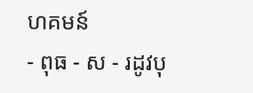ហគមន៍
- ពុធ - ស - រដូវបុ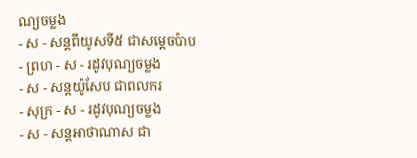ណ្យចម្លង
- ស - សន្ដពីយូសទី៥ ជាសម្ដេចប៉ាប
- ព្រហ - ស - រដូវបុណ្យចម្លង
- ស - សន្ដយ៉ូសែប ជាពលករ
- សុក្រ - ស - រដូវបុណ្យចម្លង
- ស - សន្ដអាថាណាស ជា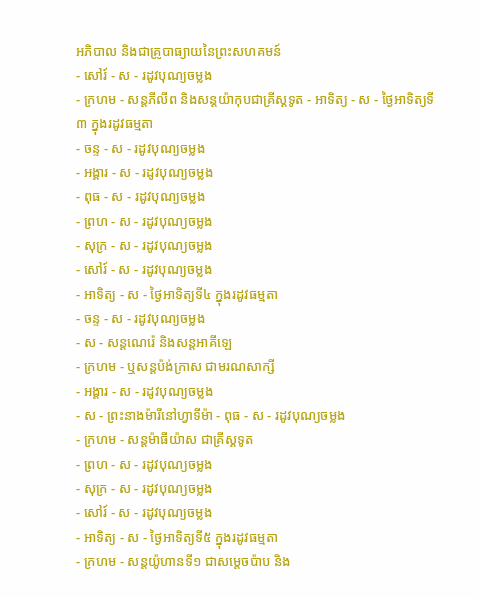អភិបាល និងជាគ្រូបាធ្យាយនៃព្រះសហគមន៍
- សៅរ៍ - ស - រដូវបុណ្យចម្លង
- ក្រហម - សន្ដភីលីព និងសន្ដយ៉ាកុបជាគ្រីស្ដទូត - អាទិត្យ - ស - ថ្ងៃអាទិត្យទី៣ ក្នុងរដូវធម្មតា
- ចន្ទ - ស - រដូវបុណ្យចម្លង
- អង្គារ - ស - រដូវបុណ្យចម្លង
- ពុធ - ស - រដូវបុណ្យចម្លង
- ព្រហ - ស - រដូវបុណ្យចម្លង
- សុក្រ - ស - រដូវបុណ្យចម្លង
- សៅរ៍ - ស - រដូវបុណ្យចម្លង
- អាទិត្យ - ស - ថ្ងៃអាទិត្យទី៤ ក្នុងរដូវធម្មតា
- ចន្ទ - ស - រដូវបុណ្យចម្លង
- ស - សន្ដណេរ៉េ និងសន្ដអាគីឡេ
- ក្រហម - ឬសន្ដប៉ង់ក្រាស ជាមរណសាក្សី
- អង្គារ - ស - រដូវបុណ្យចម្លង
- ស - ព្រះនាងម៉ារីនៅហ្វាទីម៉ា - ពុធ - ស - រដូវបុណ្យចម្លង
- ក្រហម - សន្ដម៉ាធីយ៉ាស ជាគ្រីស្ដទូត
- ព្រហ - ស - រដូវបុណ្យចម្លង
- សុក្រ - ស - រដូវបុណ្យចម្លង
- សៅរ៍ - ស - រដូវបុណ្យចម្លង
- អាទិត្យ - ស - ថ្ងៃអាទិត្យទី៥ ក្នុងរដូវធម្មតា
- ក្រហម - សន្ដយ៉ូហានទី១ ជាសម្ដេចប៉ាប និង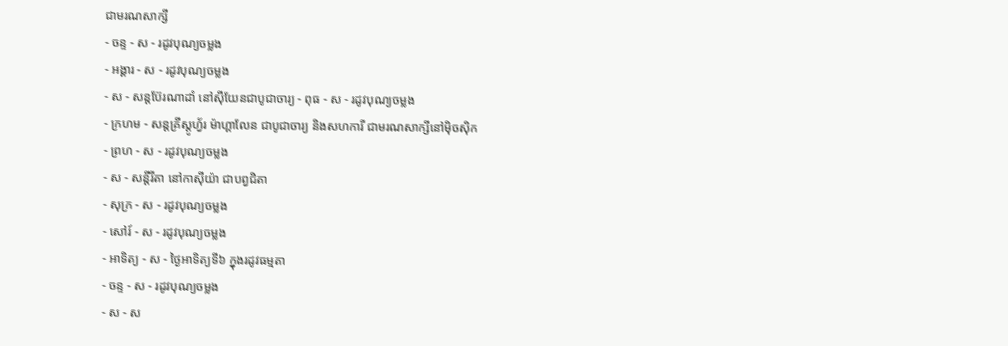ជាមរណសាក្សី
- ចន្ទ - ស - រដូវបុណ្យចម្លង
- អង្គារ - ស - រដូវបុណ្យចម្លង
- ស - សន្ដប៊ែរណាដាំ នៅស៊ីយែនជាបូជាចារ្យ - ពុធ - ស - រដូវបុណ្យចម្លង
- ក្រហម - សន្ដគ្រីស្ដូហ្វ័រ ម៉ាហ្គាលែន ជាបូជាចារ្យ និងសហការី ជាមរណសាក្សីនៅម៉ិចស៊ិក
- ព្រហ - ស - រដូវបុណ្យចម្លង
- ស - សន្ដីរីតា នៅកាស៊ីយ៉ា ជាបព្វជិតា
- សុក្រ - ស - រដូវបុណ្យចម្លង
- សៅរ៍ - ស - រដូវបុណ្យចម្លង
- អាទិត្យ - ស - ថ្ងៃអាទិត្យទី៦ ក្នុងរដូវធម្មតា
- ចន្ទ - ស - រដូវបុណ្យចម្លង
- ស - ស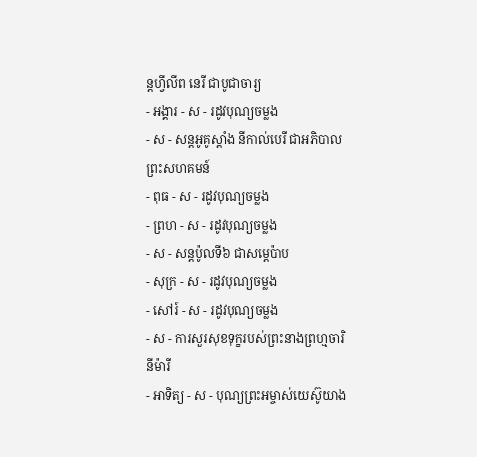ន្ដហ្វីលីព នេរី ជាបូជាចារ្យ
- អង្គារ - ស - រដូវបុណ្យចម្លង
- ស - សន្ដអូគូស្ដាំង នីកាល់បេរី ជាអភិបាលព្រះសហគមន៍
- ពុធ - ស - រដូវបុណ្យចម្លង
- ព្រហ - ស - រដូវបុណ្យចម្លង
- ស - សន្ដប៉ូលទី៦ ជាសម្ដេប៉ាប
- សុក្រ - ស - រដូវបុណ្យចម្លង
- សៅរ៍ - ស - រដូវបុណ្យចម្លង
- ស - ការសួរសុខទុក្ខរបស់ព្រះនាងព្រហ្មចារិនីម៉ារី
- អាទិត្យ - ស - បុណ្យព្រះអម្ចាស់យេស៊ូយាង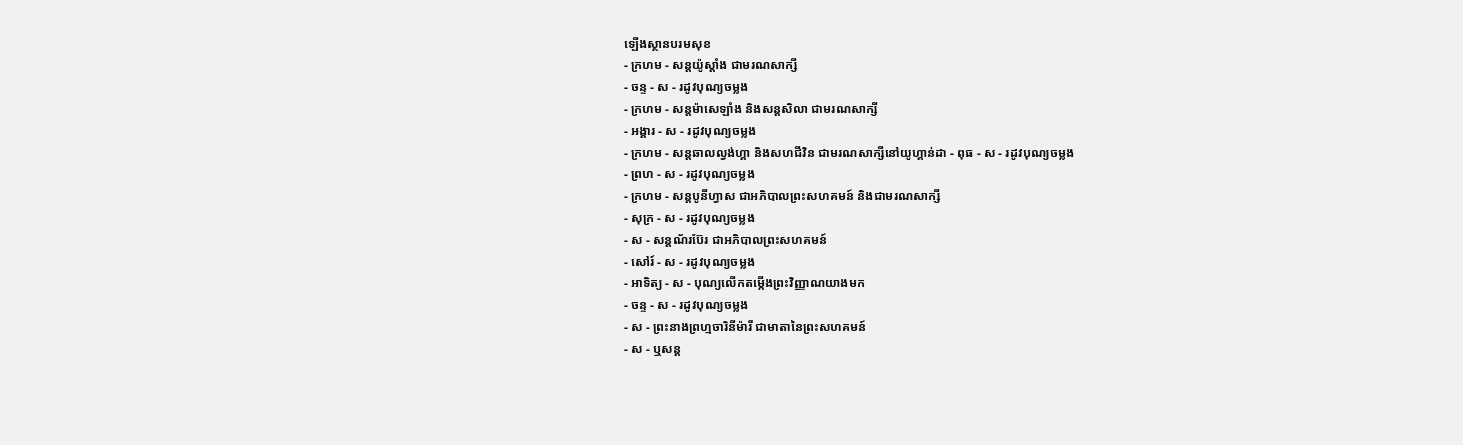ឡើងស្ថានបរមសុខ
- ក្រហម - សន្ដយ៉ូស្ដាំង ជាមរណសាក្សី
- ចន្ទ - ស - រដូវបុណ្យចម្លង
- ក្រហម - សន្ដម៉ាសេឡាំង និងសន្ដសិលា ជាមរណសាក្សី
- អង្គារ - ស - រដូវបុណ្យចម្លង
- ក្រហម - សន្ដឆាលល្វង់ហ្គា និងសហជីវិន ជាមរណសាក្សីនៅយូហ្គាន់ដា - ពុធ - ស - រដូវបុណ្យចម្លង
- ព្រហ - ស - រដូវបុណ្យចម្លង
- ក្រហម - សន្ដបូនីហ្វាស ជាអភិបាលព្រះសហគមន៍ និងជាមរណសាក្សី
- សុក្រ - ស - រដូវបុណ្យចម្លង
- ស - សន្ដណ័រប៊ែរ ជាអភិបាលព្រះសហគមន៍
- សៅរ៍ - ស - រដូវបុណ្យចម្លង
- អាទិត្យ - ស - បុណ្យលើកតម្កើងព្រះវិញ្ញាណយាងមក
- ចន្ទ - ស - រដូវបុណ្យចម្លង
- ស - ព្រះនាងព្រហ្មចារិនីម៉ារី ជាមាតានៃព្រះសហគមន៍
- ស - ឬសន្ដ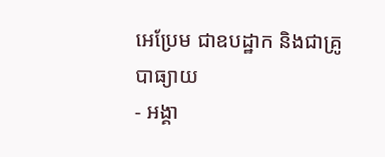អេប្រែម ជាឧបដ្ឋាក និងជាគ្រូបាធ្យាយ
- អង្គា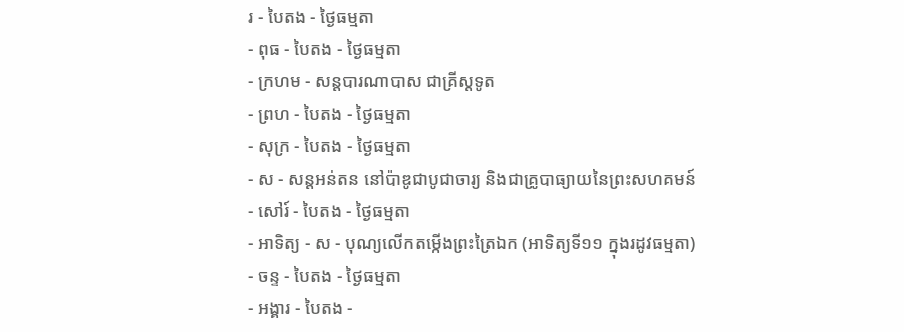រ - បៃតង - ថ្ងៃធម្មតា
- ពុធ - បៃតង - ថ្ងៃធម្មតា
- ក្រហម - សន្ដបារណាបាស ជាគ្រីស្ដទូត
- ព្រហ - បៃតង - ថ្ងៃធម្មតា
- សុក្រ - បៃតង - ថ្ងៃធម្មតា
- ស - សន្ដអន់តន នៅប៉ាឌូជាបូជាចារ្យ និងជាគ្រូបាធ្យាយនៃព្រះសហគមន៍
- សៅរ៍ - បៃតង - ថ្ងៃធម្មតា
- អាទិត្យ - ស - បុណ្យលើកតម្កើងព្រះត្រៃឯក (អាទិត្យទី១១ ក្នុងរដូវធម្មតា)
- ចន្ទ - បៃតង - ថ្ងៃធម្មតា
- អង្គារ - បៃតង -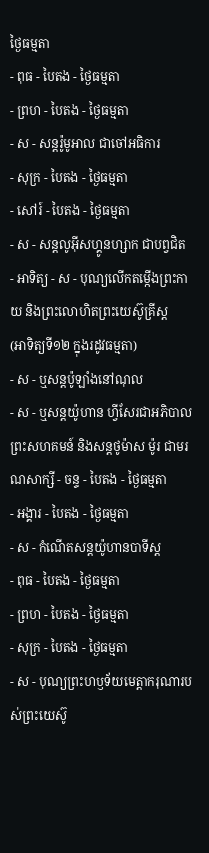ថ្ងៃធម្មតា
- ពុធ - បៃតង - ថ្ងៃធម្មតា
- ព្រហ - បៃតង - ថ្ងៃធម្មតា
- ស - សន្ដរ៉ូមូអាល ជាចៅអធិការ
- សុក្រ - បៃតង - ថ្ងៃធម្មតា
- សៅរ៍ - បៃតង - ថ្ងៃធម្មតា
- ស - សន្ដលូអ៊ីសហ្គូនហ្សាក ជាបព្វជិត
- អាទិត្យ - ស - បុណ្យលើកតម្កើងព្រះកាយ និងព្រះលោហិតព្រះយេស៊ូគ្រីស្ដ
(អាទិត្យទី១២ ក្នុងរដូវធម្មតា)
- ស - ឬសន្ដប៉ូឡាំងនៅណុល
- ស - ឬសន្ដយ៉ូហាន ហ្វីសែរជាអភិបាលព្រះសហគមន៍ និងសន្ដថូម៉ាស ម៉ូរ ជាមរណសាក្សី - ចន្ទ - បៃតង - ថ្ងៃធម្មតា
- អង្គារ - បៃតង - ថ្ងៃធម្មតា
- ស - កំណើតសន្ដយ៉ូហានបាទីស្ដ
- ពុធ - បៃតង - ថ្ងៃធម្មតា
- ព្រហ - បៃតង - ថ្ងៃធម្មតា
- សុក្រ - បៃតង - ថ្ងៃធម្មតា
- ស - បុណ្យព្រះហឫទ័យមេត្ដាករុណារបស់ព្រះយេស៊ូ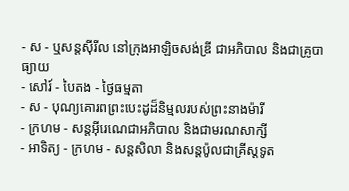- ស - ឬសន្ដស៊ីរីល នៅក្រុងអាឡិចសង់ឌ្រី ជាអភិបាល និងជាគ្រូបាធ្យាយ
- សៅរ៍ - បៃតង - ថ្ងៃធម្មតា
- ស - បុណ្យគោរពព្រះបេះដូដ៏និម្មលរបស់ព្រះនាងម៉ារី
- ក្រហម - សន្ដអ៊ីរេណេជាអភិបាល និងជាមរណសាក្សី
- អាទិត្យ - ក្រហម - សន្ដសិលា និងសន្ដប៉ូលជាគ្រីស្ដទូត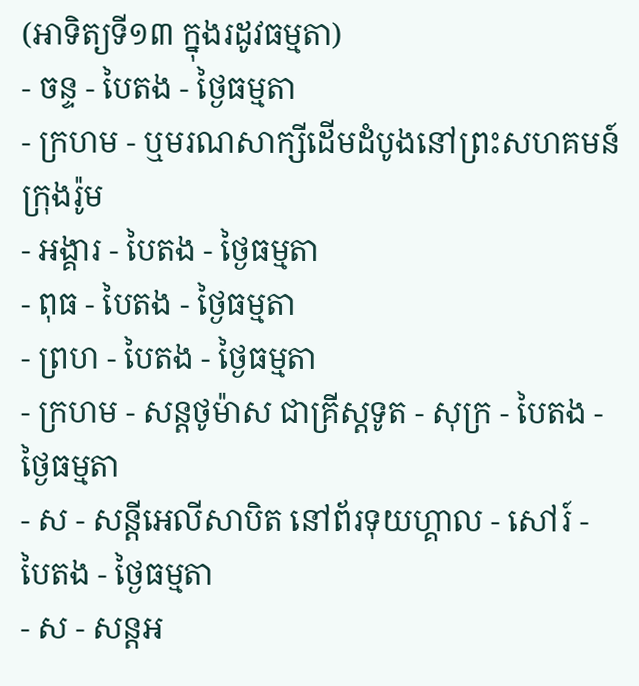(អាទិត្យទី១៣ ក្នុងរដូវធម្មតា)
- ចន្ទ - បៃតង - ថ្ងៃធម្មតា
- ក្រហម - ឬមរណសាក្សីដើមដំបូងនៅព្រះសហគមន៍ក្រុងរ៉ូម
- អង្គារ - បៃតង - ថ្ងៃធម្មតា
- ពុធ - បៃតង - ថ្ងៃធម្មតា
- ព្រហ - បៃតង - ថ្ងៃធម្មតា
- ក្រហម - សន្ដថូម៉ាស ជាគ្រីស្ដទូត - សុក្រ - បៃតង - ថ្ងៃធម្មតា
- ស - សន្ដីអេលីសាបិត នៅព័រទុយហ្គាល - សៅរ៍ - បៃតង - ថ្ងៃធម្មតា
- ស - សន្ដអ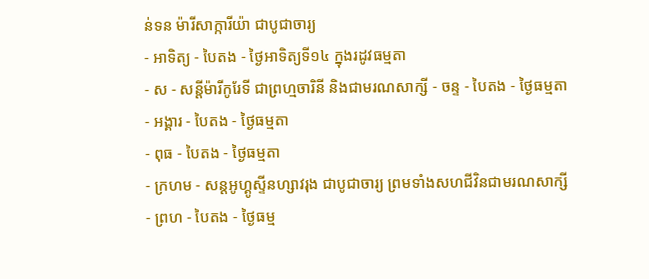ន់ទន ម៉ារីសាក្ការីយ៉ា ជាបូជាចារ្យ
- អាទិត្យ - បៃតង - ថ្ងៃអាទិត្យទី១៤ ក្នុងរដូវធម្មតា
- ស - សន្ដីម៉ារីកូរែទី ជាព្រហ្មចារិនី និងជាមរណសាក្សី - ចន្ទ - បៃតង - ថ្ងៃធម្មតា
- អង្គារ - បៃតង - ថ្ងៃធម្មតា
- ពុធ - បៃតង - ថ្ងៃធម្មតា
- ក្រហម - សន្ដអូហ្គូស្ទីនហ្សាវរុង ជាបូជាចារ្យ ព្រមទាំងសហជីវិនជាមរណសាក្សី
- ព្រហ - បៃតង - ថ្ងៃធម្ម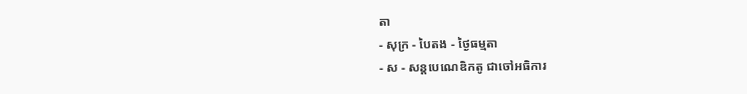តា
- សុក្រ - បៃតង - ថ្ងៃធម្មតា
- ស - សន្ដបេណេឌិកតូ ជាចៅអធិការ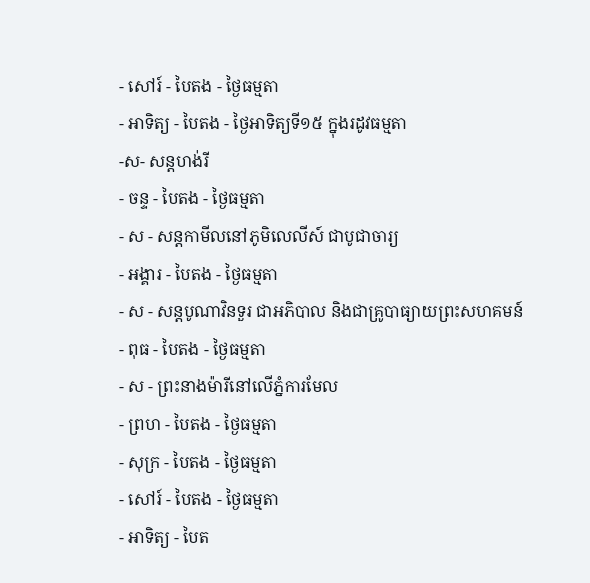- សៅរ៍ - បៃតង - ថ្ងៃធម្មតា
- អាទិត្យ - បៃតង - ថ្ងៃអាទិត្យទី១៥ ក្នុងរដូវធម្មតា
-ស- សន្ដហង់រី
- ចន្ទ - បៃតង - ថ្ងៃធម្មតា
- ស - សន្ដកាមីលនៅភូមិលេលីស៍ ជាបូជាចារ្យ
- អង្គារ - បៃតង - ថ្ងៃធម្មតា
- ស - សន្ដបូណាវិនទួរ ជាអភិបាល និងជាគ្រូបាធ្យាយព្រះសហគមន៍
- ពុធ - បៃតង - ថ្ងៃធម្មតា
- ស - ព្រះនាងម៉ារីនៅលើភ្នំការមែល
- ព្រហ - បៃតង - ថ្ងៃធម្មតា
- សុក្រ - បៃតង - ថ្ងៃធម្មតា
- សៅរ៍ - បៃតង - ថ្ងៃធម្មតា
- អាទិត្យ - បៃត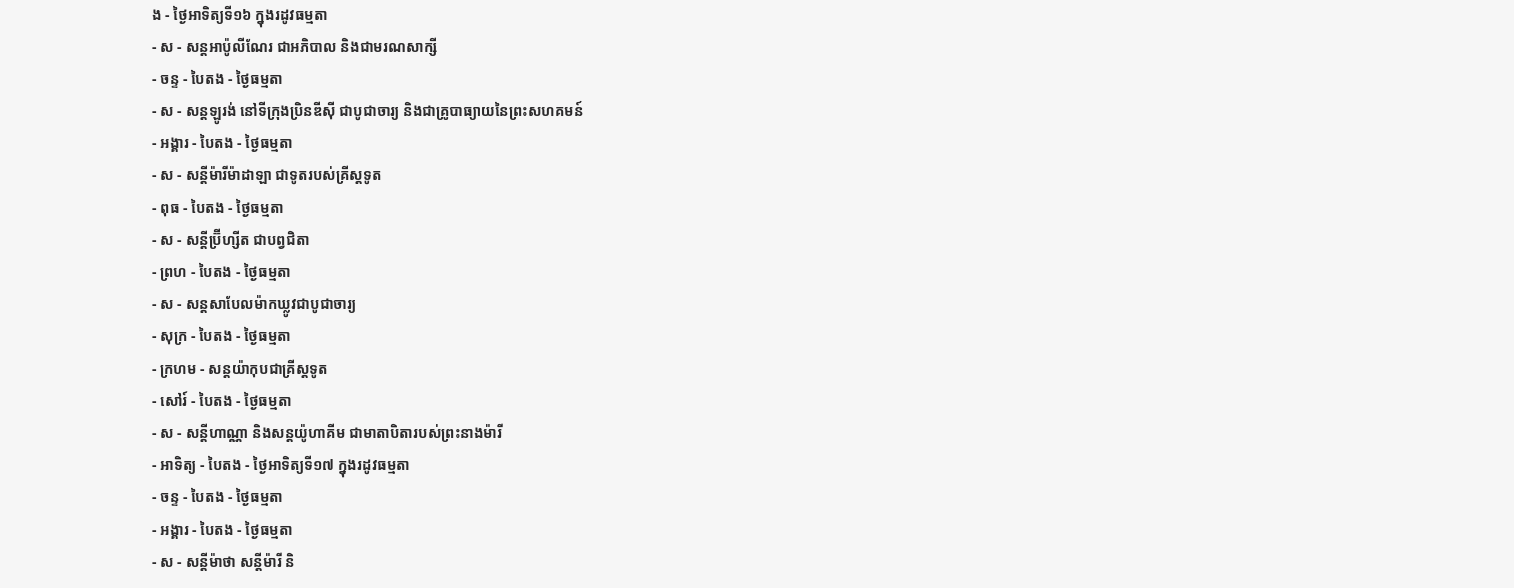ង - ថ្ងៃអាទិត្យទី១៦ ក្នុងរដូវធម្មតា
- ស - សន្ដអាប៉ូលីណែរ ជាអភិបាល និងជាមរណសាក្សី
- ចន្ទ - បៃតង - ថ្ងៃធម្មតា
- ស - សន្ដឡូរង់ នៅទីក្រុងប្រិនឌីស៊ី ជាបូជាចារ្យ និងជាគ្រូបាធ្យាយនៃព្រះសហគមន៍
- អង្គារ - បៃតង - ថ្ងៃធម្មតា
- ស - សន្ដីម៉ារីម៉ាដាឡា ជាទូតរបស់គ្រីស្ដទូត
- ពុធ - បៃតង - ថ្ងៃធម្មតា
- ស - សន្ដីប្រ៊ីហ្សីត ជាបព្វជិតា
- ព្រហ - បៃតង - ថ្ងៃធម្មតា
- ស - សន្ដសាបែលម៉ាកឃ្លូវជាបូជាចារ្យ
- សុក្រ - បៃតង - ថ្ងៃធម្មតា
- ក្រហម - សន្ដយ៉ាកុបជាគ្រីស្ដទូត
- សៅរ៍ - បៃតង - ថ្ងៃធម្មតា
- ស - សន្ដីហាណ្ណា និងសន្ដយ៉ូហាគីម ជាមាតាបិតារបស់ព្រះនាងម៉ារី
- អាទិត្យ - បៃតង - ថ្ងៃអាទិត្យទី១៧ ក្នុងរដូវធម្មតា
- ចន្ទ - បៃតង - ថ្ងៃធម្មតា
- អង្គារ - បៃតង - ថ្ងៃធម្មតា
- ស - សន្ដីម៉ាថា សន្ដីម៉ារី និ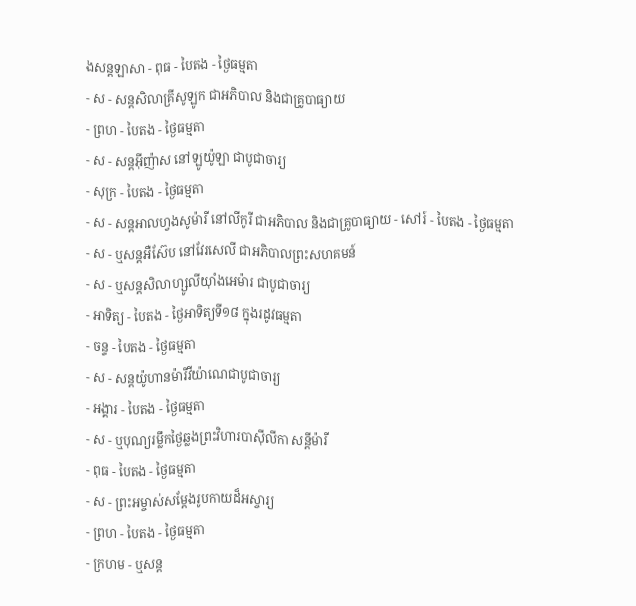ងសន្ដឡាសា - ពុធ - បៃតង - ថ្ងៃធម្មតា
- ស - សន្ដសិលាគ្រីសូឡូក ជាអភិបាល និងជាគ្រូបាធ្យាយ
- ព្រហ - បៃតង - ថ្ងៃធម្មតា
- ស - សន្ដអ៊ីញ៉ាស នៅឡូយ៉ូឡា ជាបូជាចារ្យ
- សុក្រ - បៃតង - ថ្ងៃធម្មតា
- ស - សន្ដអាលហ្វងសូម៉ារី នៅលីកូរី ជាអភិបាល និងជាគ្រូបាធ្យាយ - សៅរ៍ - បៃតង - ថ្ងៃធម្មតា
- ស - ឬសន្ដអឺស៊ែប នៅវែរសេលី ជាអភិបាលព្រះសហគមន៍
- ស - ឬសន្ដសិលាហ្សូលីយ៉ាំងអេម៉ារ ជាបូជាចារ្យ
- អាទិត្យ - បៃតង - ថ្ងៃអាទិត្យទី១៨ ក្នុងរដូវធម្មតា
- ចន្ទ - បៃតង - ថ្ងៃធម្មតា
- ស - សន្ដយ៉ូហានម៉ារីវីយ៉ាណេជាបូជាចារ្យ
- អង្គារ - បៃតង - ថ្ងៃធម្មតា
- ស - ឬបុណ្យរម្លឹកថ្ងៃឆ្លងព្រះវិហារបាស៊ីលីកា សន្ដីម៉ារី
- ពុធ - បៃតង - ថ្ងៃធម្មតា
- ស - ព្រះអម្ចាស់សម្ដែងរូបកាយដ៏អស្ចារ្យ
- ព្រហ - បៃតង - ថ្ងៃធម្មតា
- ក្រហម - ឬសន្ដ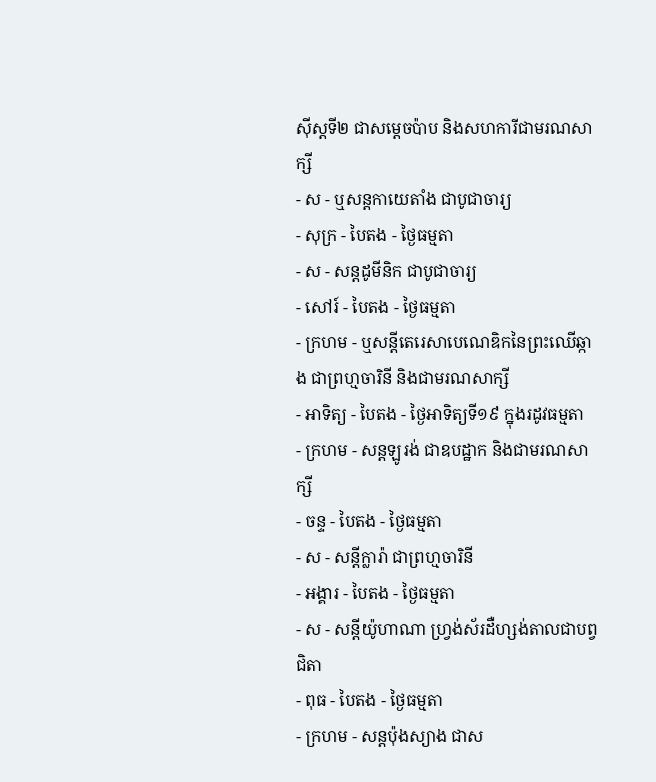ស៊ីស្ដទី២ ជាសម្ដេចប៉ាប និងសហការីជាមរណសាក្សី
- ស - ឬសន្ដកាយេតាំង ជាបូជាចារ្យ
- សុក្រ - បៃតង - ថ្ងៃធម្មតា
- ស - សន្ដដូមីនិក ជាបូជាចារ្យ
- សៅរ៍ - បៃតង - ថ្ងៃធម្មតា
- ក្រហម - ឬសន្ដីតេរេសាបេណេឌិកនៃព្រះឈើឆ្កាង ជាព្រហ្មចារិនី និងជាមរណសាក្សី
- អាទិត្យ - បៃតង - ថ្ងៃអាទិត្យទី១៩ ក្នុងរដូវធម្មតា
- ក្រហម - សន្ដឡូរង់ ជាឧបដ្ឋាក និងជាមរណសាក្សី
- ចន្ទ - បៃតង - ថ្ងៃធម្មតា
- ស - សន្ដីក្លារ៉ា ជាព្រហ្មចារិនី
- អង្គារ - បៃតង - ថ្ងៃធម្មតា
- ស - សន្ដីយ៉ូហាណា ហ្វ្រង់ស័រដឺហ្សង់តាលជាបព្វជិតា
- ពុធ - បៃតង - ថ្ងៃធម្មតា
- ក្រហម - សន្ដប៉ុងស្យាង ជាស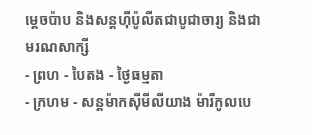ម្ដេចប៉ាប និងសន្ដហ៊ីប៉ូលីតជាបូជាចារ្យ និងជាមរណសាក្សី
- ព្រហ - បៃតង - ថ្ងៃធម្មតា
- ក្រហម - សន្ដម៉ាកស៊ីមីលីយាង ម៉ារីកូលបេ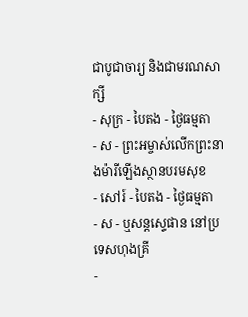ជាបូជាចារ្យ និងជាមរណសាក្សី
- សុក្រ - បៃតង - ថ្ងៃធម្មតា
- ស - ព្រះអម្ចាស់លើកព្រះនាងម៉ារីឡើងស្ថានបរមសុខ
- សៅរ៍ - បៃតង - ថ្ងៃធម្មតា
- ស - ឬសន្ដស្ទេផាន នៅប្រទេសហុងគ្រី
-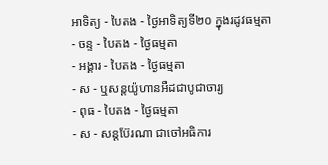អាទិត្យ - បៃតង - ថ្ងៃអាទិត្យទី២០ ក្នុងរដូវធម្មតា
- ចន្ទ - បៃតង - ថ្ងៃធម្មតា
- អង្គារ - បៃតង - ថ្ងៃធម្មតា
- ស - ឬសន្ដយ៉ូហានអឺដជាបូជាចារ្យ
- ពុធ - បៃតង - ថ្ងៃធម្មតា
- ស - សន្ដប៊ែរណា ជាចៅអធិការ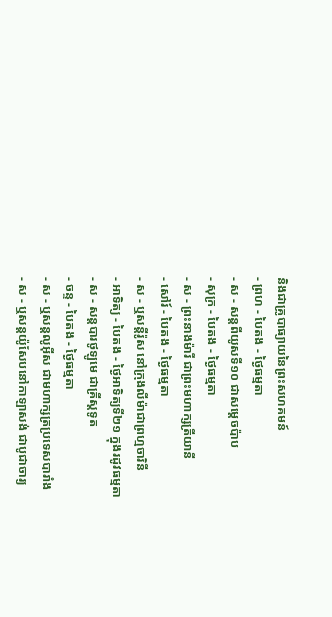និងជាគ្រូបាធ្យាយនៃព្រះសហគមន៍
- ព្រហ - បៃតង - ថ្ងៃធម្មតា
- ស - សន្ដពីយូសទី១០ ជាសម្ដេចប៉ាប
- សុក្រ - បៃតង - ថ្ងៃធម្មតា
- ស - ព្រះនាងម៉ារី ជាព្រះមហាក្សត្រីយានី
- សៅរ៍ - បៃតង - ថ្ងៃធម្មតា
- ស - ឬសន្ដីរ៉ូស នៅក្រុងលីម៉ាជាព្រហ្មចារិនី
- អាទិត្យ - បៃតង - ថ្ងៃអាទិត្យទី២១ ក្នុងរដូវធម្មតា
- ស - សន្ដបារថូឡូមេ ជាគ្រីស្ដទូត
- ចន្ទ - បៃតង - ថ្ងៃធម្មតា
- ស - ឬសន្ដលូអ៊ីស ជាមហាក្សត្រប្រទេសបារាំង
- ស - ឬសន្ដយ៉ូសែបនៅកាឡាសង់ ជាបូជាចារ្យ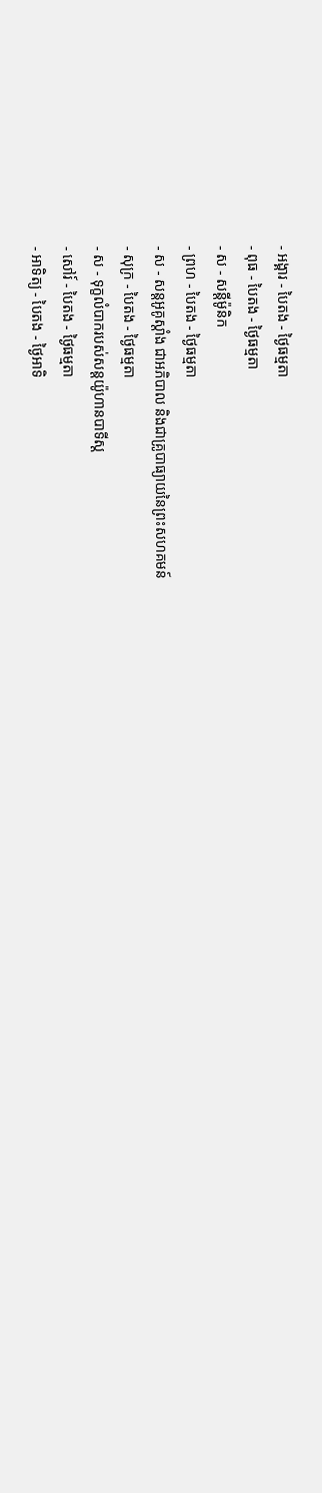- អង្គារ - បៃតង - ថ្ងៃធម្មតា
- ពុធ - បៃតង - ថ្ងៃធម្មតា
- ស - សន្ដីម៉ូនិក
- ព្រហ - បៃតង - ថ្ងៃធម្មតា
- ស - សន្ដអូគូស្ដាំង ជាអភិបាល និងជាគ្រូបាធ្យាយនៃព្រះសហគមន៍
- សុក្រ - បៃតង - ថ្ងៃធម្មតា
- ស - ទុក្ខលំបាករបស់សន្ដយ៉ូហានបាទីស្ដ
- សៅរ៍ - បៃតង - ថ្ងៃធម្មតា
- អាទិត្យ - បៃតង - ថ្ងៃអាទិ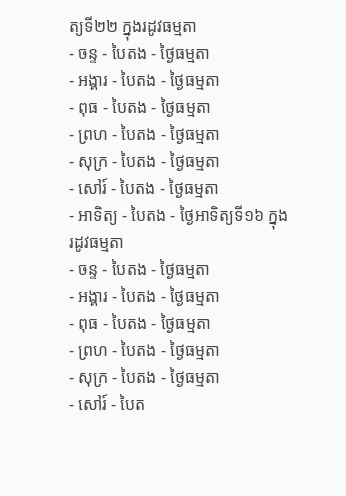ត្យទី២២ ក្នុងរដូវធម្មតា
- ចន្ទ - បៃតង - ថ្ងៃធម្មតា
- អង្គារ - បៃតង - ថ្ងៃធម្មតា
- ពុធ - បៃតង - ថ្ងៃធម្មតា
- ព្រហ - បៃតង - ថ្ងៃធម្មតា
- សុក្រ - បៃតង - ថ្ងៃធម្មតា
- សៅរ៍ - បៃតង - ថ្ងៃធម្មតា
- អាទិត្យ - បៃតង - ថ្ងៃអាទិត្យទី១៦ ក្នុងរដូវធម្មតា
- ចន្ទ - បៃតង - ថ្ងៃធម្មតា
- អង្គារ - បៃតង - ថ្ងៃធម្មតា
- ពុធ - បៃតង - ថ្ងៃធម្មតា
- ព្រហ - បៃតង - ថ្ងៃធម្មតា
- សុក្រ - បៃតង - ថ្ងៃធម្មតា
- សៅរ៍ - បៃត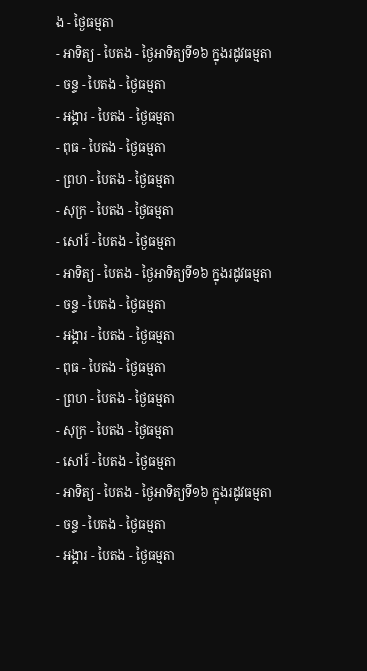ង - ថ្ងៃធម្មតា
- អាទិត្យ - បៃតង - ថ្ងៃអាទិត្យទី១៦ ក្នុងរដូវធម្មតា
- ចន្ទ - បៃតង - ថ្ងៃធម្មតា
- អង្គារ - បៃតង - ថ្ងៃធម្មតា
- ពុធ - បៃតង - ថ្ងៃធម្មតា
- ព្រហ - បៃតង - ថ្ងៃធម្មតា
- សុក្រ - បៃតង - ថ្ងៃធម្មតា
- សៅរ៍ - បៃតង - ថ្ងៃធម្មតា
- អាទិត្យ - បៃតង - ថ្ងៃអាទិត្យទី១៦ ក្នុងរដូវធម្មតា
- ចន្ទ - បៃតង - ថ្ងៃធម្មតា
- អង្គារ - បៃតង - ថ្ងៃធម្មតា
- ពុធ - បៃតង - ថ្ងៃធម្មតា
- ព្រហ - បៃតង - ថ្ងៃធម្មតា
- សុក្រ - បៃតង - ថ្ងៃធម្មតា
- សៅរ៍ - បៃតង - ថ្ងៃធម្មតា
- អាទិត្យ - បៃតង - ថ្ងៃអាទិត្យទី១៦ ក្នុងរដូវធម្មតា
- ចន្ទ - បៃតង - ថ្ងៃធម្មតា
- អង្គារ - បៃតង - ថ្ងៃធម្មតា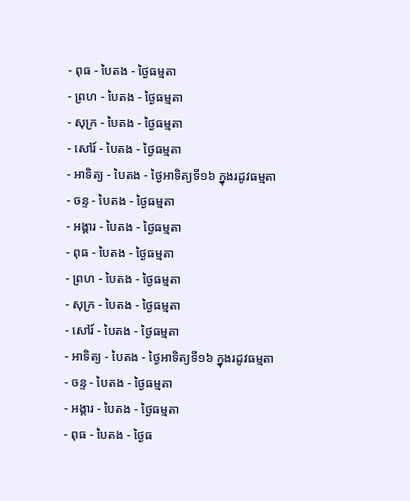- ពុធ - បៃតង - ថ្ងៃធម្មតា
- ព្រហ - បៃតង - ថ្ងៃធម្មតា
- សុក្រ - បៃតង - ថ្ងៃធម្មតា
- សៅរ៍ - បៃតង - ថ្ងៃធម្មតា
- អាទិត្យ - បៃតង - ថ្ងៃអាទិត្យទី១៦ ក្នុងរដូវធម្មតា
- ចន្ទ - បៃតង - ថ្ងៃធម្មតា
- អង្គារ - បៃតង - ថ្ងៃធម្មតា
- ពុធ - បៃតង - ថ្ងៃធម្មតា
- ព្រហ - បៃតង - ថ្ងៃធម្មតា
- សុក្រ - បៃតង - ថ្ងៃធម្មតា
- សៅរ៍ - បៃតង - ថ្ងៃធម្មតា
- អាទិត្យ - បៃតង - ថ្ងៃអាទិត្យទី១៦ ក្នុងរដូវធម្មតា
- ចន្ទ - បៃតង - ថ្ងៃធម្មតា
- អង្គារ - បៃតង - ថ្ងៃធម្មតា
- ពុធ - បៃតង - ថ្ងៃធ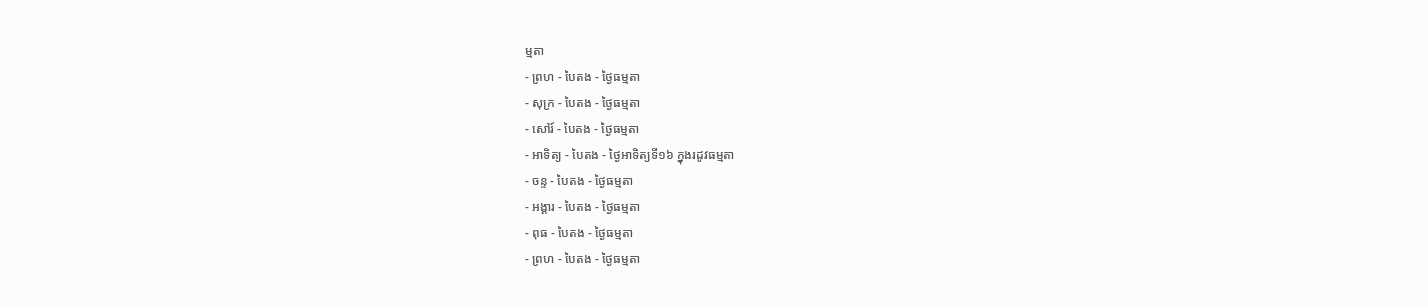ម្មតា
- ព្រហ - បៃតង - ថ្ងៃធម្មតា
- សុក្រ - បៃតង - ថ្ងៃធម្មតា
- សៅរ៍ - បៃតង - ថ្ងៃធម្មតា
- អាទិត្យ - បៃតង - ថ្ងៃអាទិត្យទី១៦ ក្នុងរដូវធម្មតា
- ចន្ទ - បៃតង - ថ្ងៃធម្មតា
- អង្គារ - បៃតង - ថ្ងៃធម្មតា
- ពុធ - បៃតង - ថ្ងៃធម្មតា
- ព្រហ - បៃតង - ថ្ងៃធម្មតា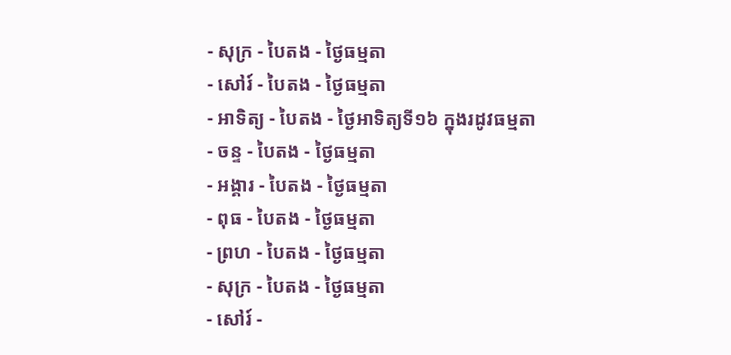- សុក្រ - បៃតង - ថ្ងៃធម្មតា
- សៅរ៍ - បៃតង - ថ្ងៃធម្មតា
- អាទិត្យ - បៃតង - ថ្ងៃអាទិត្យទី១៦ ក្នុងរដូវធម្មតា
- ចន្ទ - បៃតង - ថ្ងៃធម្មតា
- អង្គារ - បៃតង - ថ្ងៃធម្មតា
- ពុធ - បៃតង - ថ្ងៃធម្មតា
- ព្រហ - បៃតង - ថ្ងៃធម្មតា
- សុក្រ - បៃតង - ថ្ងៃធម្មតា
- សៅរ៍ -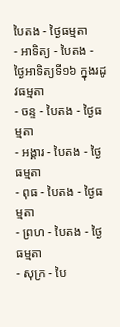បៃតង - ថ្ងៃធម្មតា
- អាទិត្យ - បៃតង - ថ្ងៃអាទិត្យទី១៦ ក្នុងរដូវធម្មតា
- ចន្ទ - បៃតង - ថ្ងៃធម្មតា
- អង្គារ - បៃតង - ថ្ងៃធម្មតា
- ពុធ - បៃតង - ថ្ងៃធម្មតា
- ព្រហ - បៃតង - ថ្ងៃធម្មតា
- សុក្រ - បៃ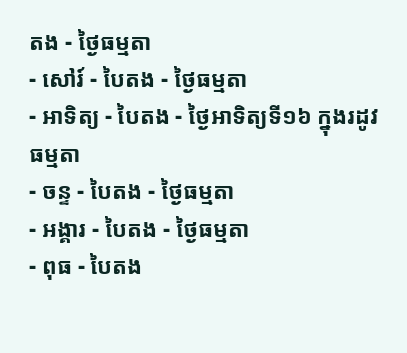តង - ថ្ងៃធម្មតា
- សៅរ៍ - បៃតង - ថ្ងៃធម្មតា
- អាទិត្យ - បៃតង - ថ្ងៃអាទិត្យទី១៦ ក្នុងរដូវធម្មតា
- ចន្ទ - បៃតង - ថ្ងៃធម្មតា
- អង្គារ - បៃតង - ថ្ងៃធម្មតា
- ពុធ - បៃតង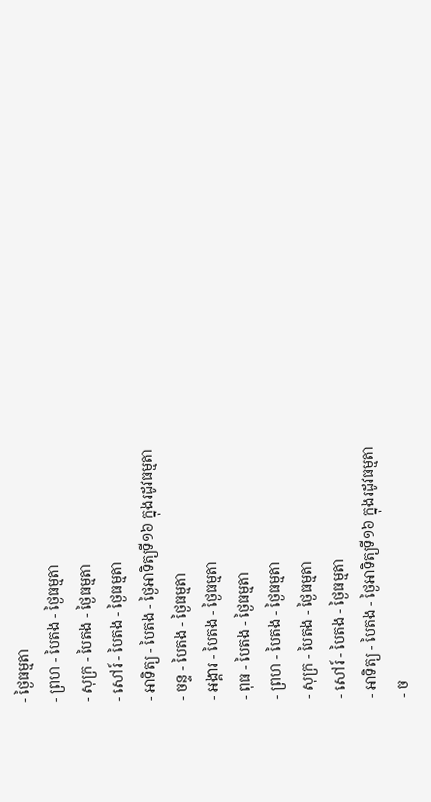- ថ្ងៃធម្មតា
- ព្រហ - បៃតង - ថ្ងៃធម្មតា
- សុក្រ - បៃតង - ថ្ងៃធម្មតា
- សៅរ៍ - បៃតង - ថ្ងៃធម្មតា
- អាទិត្យ - បៃតង - ថ្ងៃអាទិត្យទី១៦ ក្នុងរដូវធម្មតា
- ចន្ទ - បៃតង - ថ្ងៃធម្មតា
- អង្គារ - បៃតង - ថ្ងៃធម្មតា
- ពុធ - បៃតង - ថ្ងៃធម្មតា
- ព្រហ - បៃតង - ថ្ងៃធម្មតា
- សុក្រ - បៃតង - ថ្ងៃធម្មតា
- សៅរ៍ - បៃតង - ថ្ងៃធម្មតា
- អាទិត្យ - បៃតង - ថ្ងៃអាទិត្យទី១៦ ក្នុងរដូវធម្មតា
- ច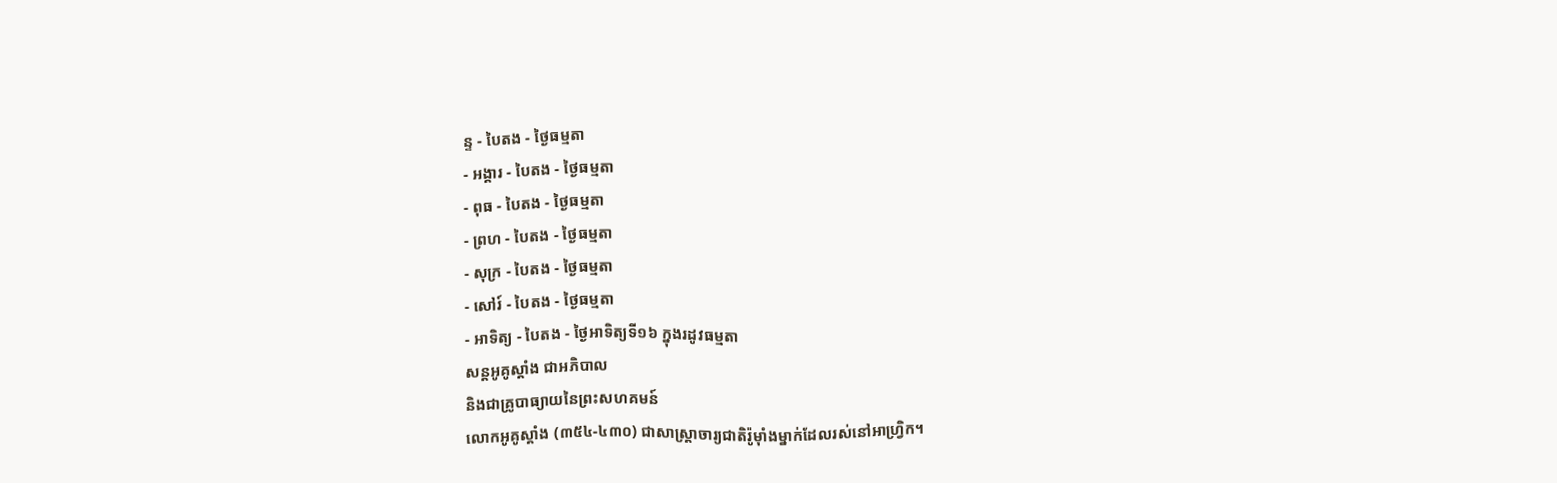ន្ទ - បៃតង - ថ្ងៃធម្មតា
- អង្គារ - បៃតង - ថ្ងៃធម្មតា
- ពុធ - បៃតង - ថ្ងៃធម្មតា
- ព្រហ - បៃតង - ថ្ងៃធម្មតា
- សុក្រ - បៃតង - ថ្ងៃធម្មតា
- សៅរ៍ - បៃតង - ថ្ងៃធម្មតា
- អាទិត្យ - បៃតង - ថ្ងៃអាទិត្យទី១៦ ក្នុងរដូវធម្មតា
សន្តអូគូស្តាំង ជាអភិបាល
និងជាគ្រូបាធ្យាយនៃព្រះសហគមន៍
លោកអូគូស្តាំង (៣៥៤-៤៣០) ជាសាស្ត្រាចារ្យជាតិរ៉ូម៉ាំងម្នាក់ដែលរស់នៅអាហ្វ្រិក។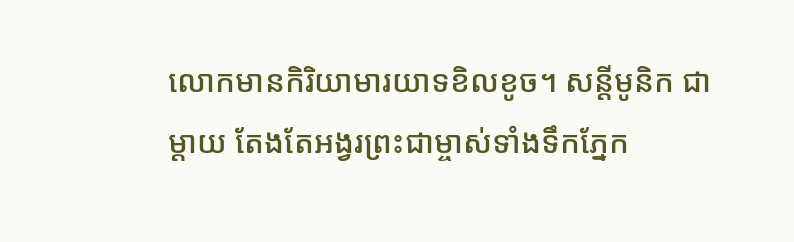លោកមានកិរិយាមារយាទខិលខូច។ សន្តីមូនិក ជាម្តាយ តែងតែអង្វរព្រះជាម្ចាស់ទាំងទឹកភ្នែក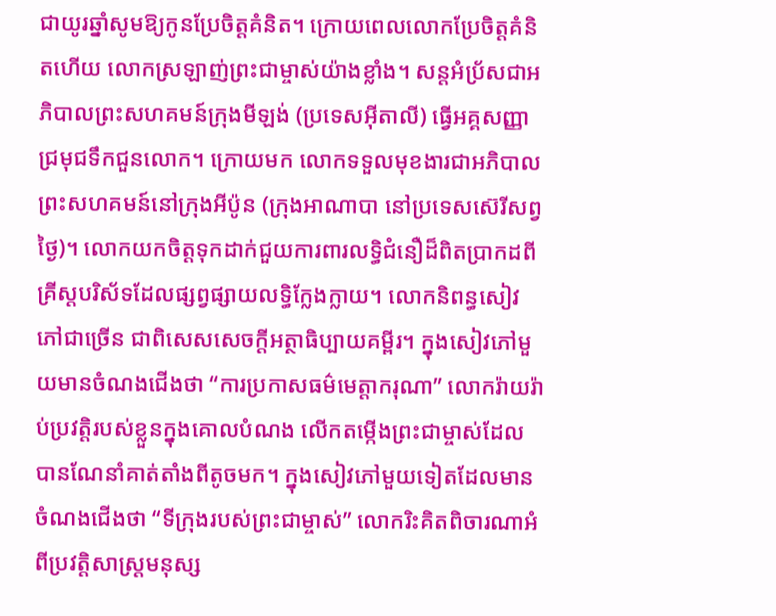ជាយូរឆ្នាំសូមឱ្យកូនប្រែចិត្តគំនិត។ ក្រោយពេលលោកប្រែចិត្តគំនិតហើយ លោកស្រឡាញ់ព្រះជាម្ចាស់យ៉ាងខ្លាំង។ សន្តអំប្រ័សជាអភិបាលព្រះសហគមន៍ក្រុងមីឡង់ (ប្រទេសអ៊ីតាលី) ធ្វើអគ្គសញ្ញាជ្រមុជទឹកជួនលោក។ ក្រោយមក លោកទទួលមុខងារជាអភិបាលព្រះសហគមន៍នៅក្រុងអីប៉ូន (ក្រុងអាណាបា នៅប្រទេសស៊េរីសព្វថ្ងៃ)។ លោកយកចិត្តទុកដាក់ជួយការពារលទ្ធិជំនឿដ៏ពិតប្រាកដពីគ្រីស្តបរិស័ទដែលផ្សព្វផ្សាយលទ្ធិក្លែងក្លាយ។ លោកនិពន្ធសៀវភៅជាច្រើន ជាពិសេសសេចក្តីអត្ថាធិប្បាយគម្ពីរ។ ក្នុងសៀវភៅមួយមានចំណងជើងថា “ការប្រកាសធម៌មេត្តាករុណា” លោករ៉ាយរ៉ាប់ប្រវត្តិរបស់ខ្លួនក្នុងគោលបំណង លើកតម្កើងព្រះជាម្ចាស់ដែលបានណែនាំគាត់តាំងពីតូចមក។ ក្នុងសៀវភៅមួយទៀតដែលមានចំណងជើងថា “ទីក្រុងរបស់ព្រះជាម្ចាស់” លោករិះគិតពិចារណាអំពីប្រវត្តិសាស្ត្រមនុស្ស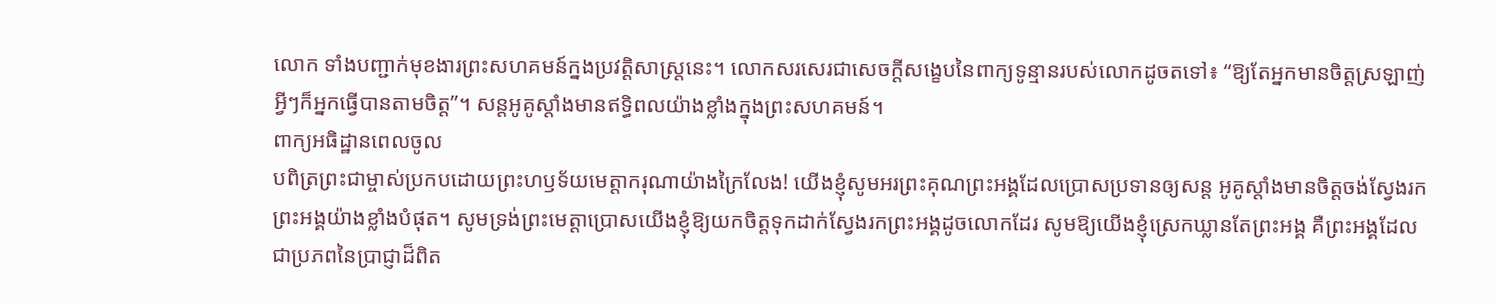លោក ទាំងបញ្ជាក់មុខងារព្រះសហគមន៍ក្នងប្រវត្តិសាស្ត្រនេះ។ លោកសរសេរជាសេចក្តីសង្ខេបនៃពាក្យទូន្មានរបស់លោកដូចតទៅ៖ “ឱ្យតែអ្នកមានចិត្តស្រឡាញ់ អ្វីៗក៏អ្នកធ្វើបានតាមចិត្ត”។ សន្តអូគូស្តាំងមានឥទ្ធិពលយ៉ាងខ្លាំងក្នុងព្រះសហគមន៍។
ពាក្យអធិដ្ឋានពេលចូល
បពិត្រព្រះជាម្ចាស់ប្រកបដោយព្រះហឫទ័យមេត្តាករុណាយ៉ាងក្រៃលែង! យើងខ្ញុំសូមអរព្រះគុណព្រះអង្គដែលប្រោសប្រទានឲ្យសន្ត អូគូស្តាំងមានចិត្តចង់ស្វែងរកព្រះអង្គយ៉ាងខ្លាំងបំផុត។ សូមទ្រង់ព្រះមេត្តាប្រោសយើងខ្ញុំឱ្យយកចិត្តទុកដាក់ស្វែងរកព្រះអង្គដូចលោកដែរ សូមឱ្យយើងខ្ញុំស្រេកឃ្លានតែព្រះអង្គ គឺព្រះអង្គដែលជាប្រភពនៃប្រាជ្ញាដ៏ពិត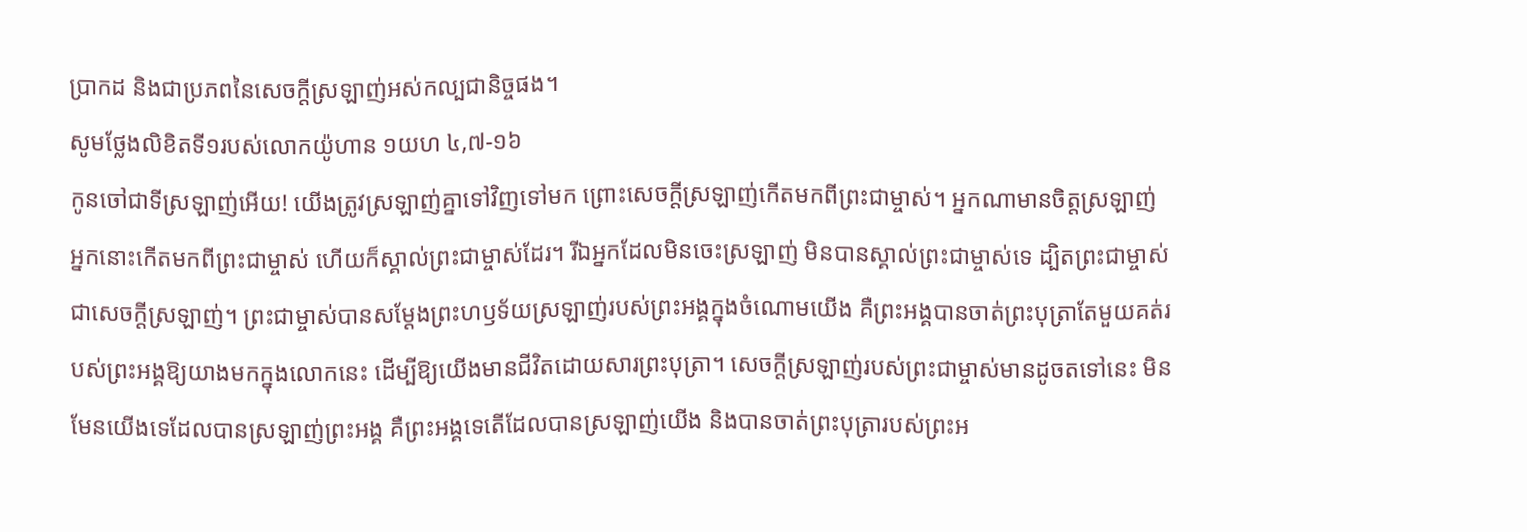ប្រាកដ និងជាប្រភពនៃសេចក្តីស្រឡាញ់អស់កល្បជានិច្ចផង។
សូមថ្លែងលិខិតទី១របស់លោកយ៉ូហាន ១យហ ៤,៧-១៦
កូនចៅជាទីស្រឡាញ់អើយ! យើងត្រូវស្រឡាញ់គ្នាទៅវិញទៅមក ព្រោះសេចក្ដីស្រឡាញ់កើតមកពីព្រះជាម្ចាស់។ អ្នកណាមានចិត្តស្រឡាញ់ អ្នកនោះកើតមកពីព្រះជាម្ចាស់ ហើយក៏ស្គាល់ព្រះជាម្ចាស់ដែរ។ រីឯអ្នកដែលមិនចេះស្រឡាញ់ មិនបានស្គាល់ព្រះជាម្ចាស់ទេ ដ្បិតព្រះជាម្ចាស់ជាសេចក្ដីស្រឡាញ់។ ព្រះជាម្ចាស់បានសម្ដែងព្រះហឫទ័យស្រឡាញ់របស់ព្រះអង្គក្នុងចំណោមយើង គឺព្រះអង្គបានចាត់ព្រះបុត្រាតែមួយគត់របស់ព្រះអង្គឱ្យយាងមកក្នុងលោកនេះ ដើម្បីឱ្យយើងមានជីវិតដោយសារព្រះបុត្រា។ សេចក្ដីស្រឡាញ់របស់ព្រះជាម្ចាស់មានដូចតទៅនេះ មិនមែនយើងទេដែលបានស្រឡាញ់ព្រះអង្គ គឺព្រះអង្គទេតើដែលបានស្រឡាញ់យើង និងបានចាត់ព្រះបុត្រារបស់ព្រះអ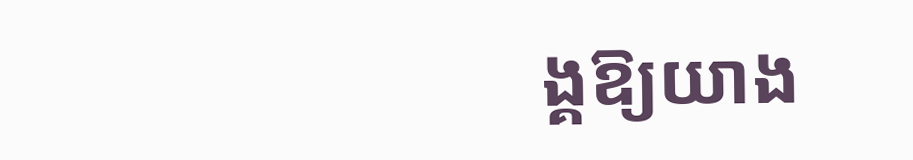ង្គឱ្យយាង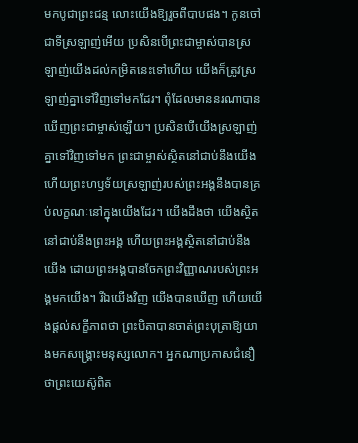មកបូជាព្រះជន្ម លោះយើងឱ្យរួចពីបាបផង។ កូនចៅជាទីស្រឡាញ់អើយ ប្រសិនបើព្រះជាម្ចាស់បានស្រឡាញ់យើងដល់កម្រិតនេះទៅហើយ យើងក៏ត្រូវស្រឡាញ់គ្នាទៅវិញទៅមកដែរ។ ពុំដែលមាននរណាបានឃើញព្រះជាម្ចាស់ឡើយ។ ប្រសិនបើយើងស្រឡាញ់គ្នាទៅវិញទៅមក ព្រះជាម្ចាស់ស្ថិតនៅជាប់នឹងយើង ហើយព្រះហឫទ័យស្រឡាញ់របស់ព្រះអង្គនឹងបានគ្រប់លក្ខណៈនៅក្នុងយើងដែរ។ យើងដឹងថា យើងស្ថិតនៅជាប់នឹងព្រះអង្គ ហើយព្រះអង្គស្ថិតនៅជាប់នឹងយើង ដោយព្រះអង្គបានចែកព្រះវិញ្ញាណរបស់ព្រះអង្គមកយើង។ រីឯយើងវិញ យើងបានឃើញ ហើយយើងផ្ដល់សក្ខីភាពថា ព្រះបិតាបានចាត់ព្រះបុត្រាឱ្យយាងមកសង្គ្រោះមនុស្សលោក។ អ្នកណាប្រកាសជំនឿថាព្រះយេស៊ូពិត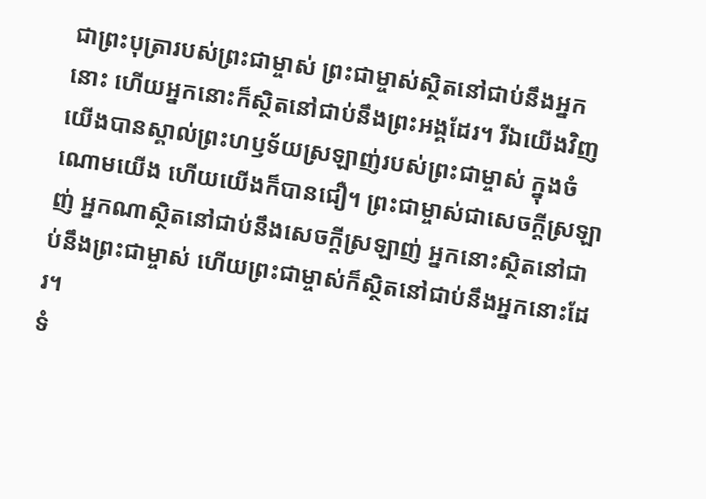ជាព្រះបុត្រារបស់ព្រះជាម្ចាស់ ព្រះជាម្ចាស់ស្ថិតនៅជាប់នឹងអ្នកនោះ ហើយអ្នកនោះក៏ស្ថិតនៅជាប់នឹងព្រះអង្គដែរ។ រីឯយើងវិញ យើងបានស្គាល់ព្រះហឫទ័យស្រឡាញ់របស់ព្រះជាម្ចាស់ ក្នុងចំណោមយើង ហើយយើងក៏បានជឿ។ ព្រះជាម្ចាស់ជាសេចក្ដីស្រឡាញ់ អ្នកណាស្ថិតនៅជាប់នឹងសេចក្ដីស្រឡាញ់ អ្នកនោះស្ថិតនៅជាប់នឹងព្រះជាម្ចាស់ ហើយព្រះជាម្ចាស់ក៏ស្ថិតនៅជាប់នឹងអ្នកនោះដែរ។
ទំ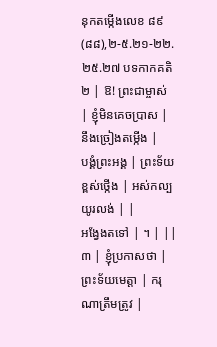នុកតម្កើងលេខ ៨៩(៨៨),២-៥.២១-២២.២៥.២៧ បទកាកគតិ
២ | ឱ! ព្រះជាម្ចាស់ | ខ្ញុំមិនគេចប្រាស | នឹងច្រៀងតម្កើង |
បង្គំព្រះអង្គ | ព្រះទ័យខ្ពស់ថ្កើង | អស់កល្បយូរលង់ | |
អង្វែងតទៅ | ។ | ||
៣ | ខ្ញុំប្រកាសថា | ព្រះទ័យមេត្តា | ករុណាត្រឹមត្រូវ |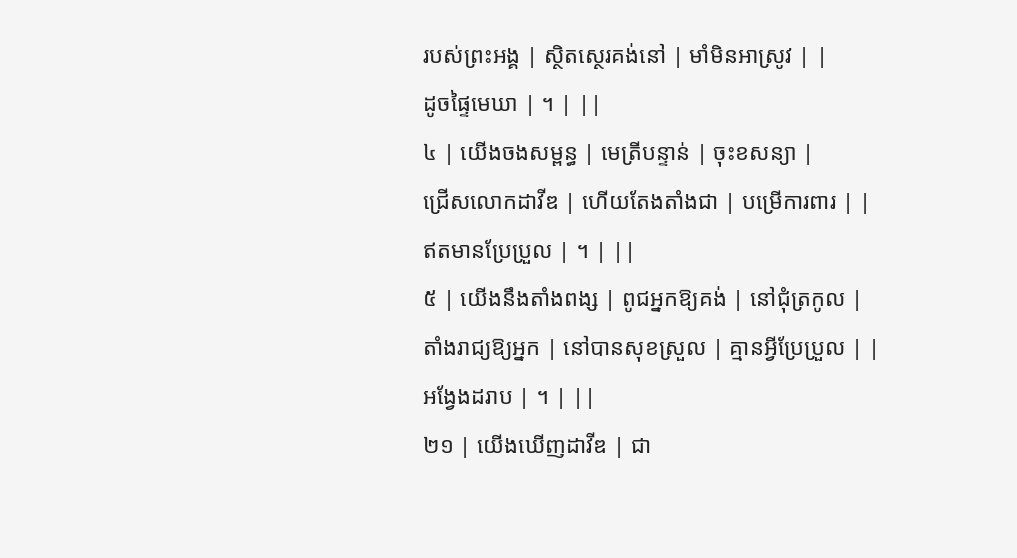របស់ព្រះអង្គ | ស្ថិតស្ថេរគង់នៅ | មាំមិនអាស្រូវ | |
ដូចផ្ទៃមេឃា | ។ | ||
៤ | យើងចងសម្ពន្ធ | មេត្រីបន្ទាន់ | ចុះខសន្យា |
ជ្រើសលោកដាវីឌ | ហើយតែងតាំងជា | បម្រើការពារ | |
ឥតមានប្រែប្រួល | ។ | ||
៥ | យើងនឹងតាំងពង្ស | ពូជអ្នកឱ្យគង់ | នៅជុំត្រកូល |
តាំងរាជ្យឱ្យអ្នក | នៅបានសុខស្រួល | គ្មានអ្វីប្រែប្រួល | |
អង្វែងដរាប | ។ | ||
២១ | យើងឃើញដាវីឌ | ជា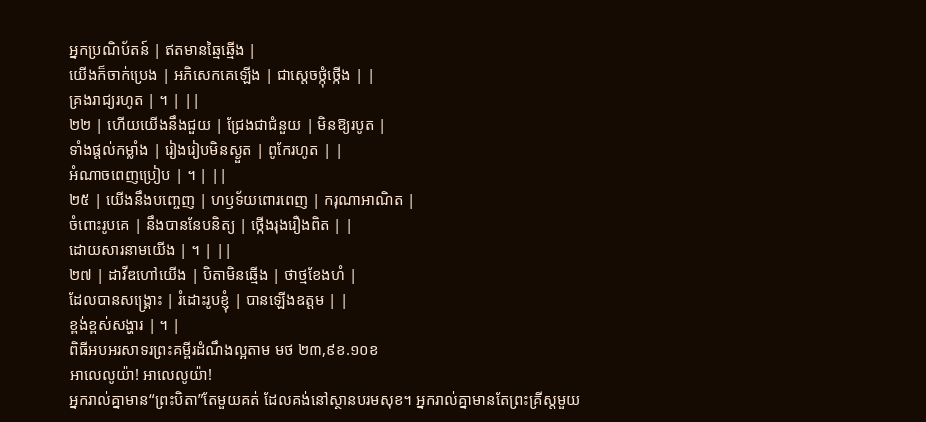អ្នកប្រណិប័តន៍ | ឥតមានឆ្មៃឆ្មើង |
យើងក៏ចាក់ប្រេង | អភិសេកគេឡើង | ជាស្តេចថ្កុំថ្កើង | |
គ្រងរាជ្យរហូត | ។ | ||
២២ | ហើយយើងនឹងជួយ | ជ្រែងជាជំនួយ | មិនឱ្យរបូត |
ទាំងផ្តល់កម្លាំង | រៀងរៀបមិនស្ងួត | ពូកែរហូត | |
អំណាចពេញប្រៀប | ។ | ||
២៥ | យើងនឹងបញ្ចេញ | ហឫទ័យពោរពេញ | ករុណាអាណិត |
ចំពោះរូបគេ | នឹងបាននែបនិត្យ | ថ្កើងរុងរឿងពិត | |
ដោយសារនាមយើង | ។ | ||
២៧ | ដាវីឌហៅយើង | បិតាមិនឆ្មើង | ថាថ្មខែងហំ |
ដែលបានសង្គ្រោះ | រំដោះរូបខ្ញុំ | បានឡើងឧត្តម | |
ខ្ពង់ខ្ពស់សង្ហារ | ។ |
ពិធីអបអរសាទរព្រះគម្ពីរដំណឹងល្អតាម មថ ២៣,៩ខ.១០ខ
អាលេលូយ៉ា! អាលេលូយ៉ា!
អ្នករាល់គ្នាមាន“ព្រះបិតា”តែមួយគត់ ដែលគង់នៅស្ថានបរមសុខ។ អ្នករាល់គ្នាមានតែព្រះគ្រីស្ដមួយ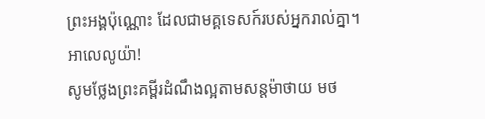ព្រះអង្គប៉ុណ្ណោះ ដែលជាមគ្គទេសក៍របស់អ្នករាល់គ្នា។ អាលេលូយ៉ា!
សូមថ្លែងព្រះគម្ពីរដំណឹងល្អតាមសន្តម៉ាថាយ មថ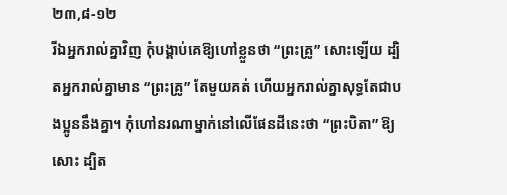២៣,៨-១២
រីឯអ្នករាល់គ្នាវិញ កុំបង្គាប់គេឱ្យហៅខ្លួនថា “ព្រះគ្រូ” សោះឡើយ ដ្បិតអ្នករាល់គ្នាមាន “ព្រះគ្រូ” តែមួយគត់ ហើយអ្នករាល់គ្នាសុទ្ធតែជាបងប្អូននឹងគ្នា។ កុំហៅនរណាម្នាក់នៅលើផែនដីនេះថា “ព្រះបិតា” ឱ្យសោះ ដ្បិត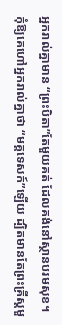អ្នករាល់គ្នាមាន “ព្រះបិតា”តែមួយគត់ ដែលគង់នៅស្ថានបរមសុខ។ កុំឱ្យគេហៅអ្នករាល់គ្នាថា “មគ្គទេសក៍”ឡើយ ដ្បិតមានតែព្រះគ្រីស្ដមួ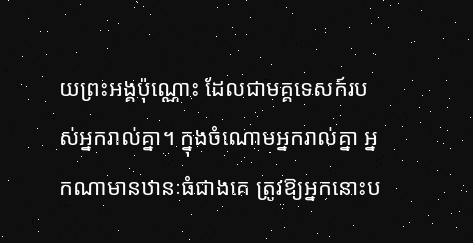យព្រះអង្គប៉ុណ្ណោះ ដែលជាមគ្គទេសក៍របស់អ្នករាល់គ្នា។ ក្នុងចំណោមអ្នករាល់គ្នា អ្នកណាមានឋានៈធំជាងគេ ត្រូវឱ្យអ្នកនោះប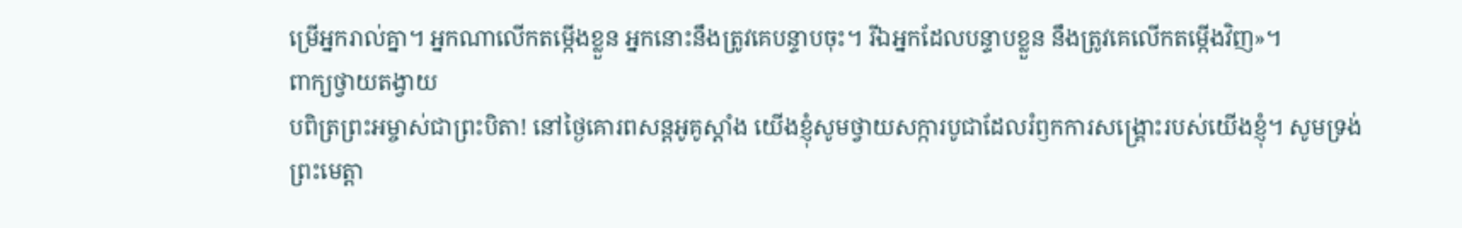ម្រើអ្នករាល់គ្នា។ អ្នកណាលើកតម្កើងខ្លួន អ្នកនោះនឹងត្រូវគេបន្ទាបចុះ។ រីឯអ្នកដែលបន្ទាបខ្លួន នឹងត្រូវគេលើកតម្កើងវិញ»។
ពាក្យថ្វាយតង្វាយ
បពិត្រព្រះអម្ចាស់ជាព្រះបិតា! នៅថ្ងៃគោរពសន្តអូគូស្តាំង យើងខ្ញុំសូមថ្វាយសក្ការបូជាដែលរំឭកការសង្គ្រោះរបស់យើងខ្ញុំ។ សូមទ្រង់ព្រះមេត្តា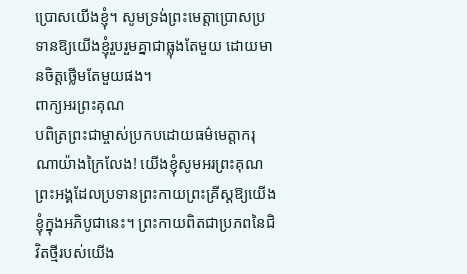ប្រោសយើងខ្ញុំ។ សូមទ្រង់ព្រះមេត្តាប្រោសប្រទានឱ្យយើងខ្ញុំរួបរួមគ្នាជាធ្លុងតែមួយ ដោយមានចិត្តថ្លើមតែមួយផង។
ពាក្យអរព្រះគុណ
បពិត្រព្រះជាម្ចាស់ប្រកបដោយធម៌មេត្តាករុណាយ៉ាងក្រៃលែង! យើងខ្ញុំសូមអរព្រះគុណព្រះអង្គដែលប្រទានព្រះកាយព្រះគ្រីស្តឱ្យយើងខ្ញុំក្នុងអភិបូជានេះ។ ព្រះកាយពិតជាប្រភពនៃជិវិតថ្មីរបស់យើង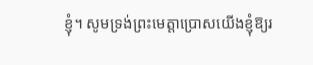ខ្ញុំ។ សូមទ្រង់ព្រះមេត្តាប្រោសយើងខ្ញុំឱ្យរ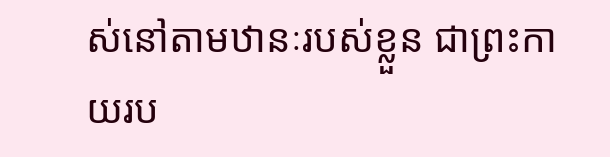ស់នៅតាមឋានៈរបស់ខ្លួន ជាព្រះកាយរប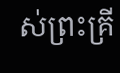ស់ព្រះគ្រី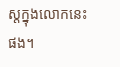ស្តក្នុងលោកនេះផង។